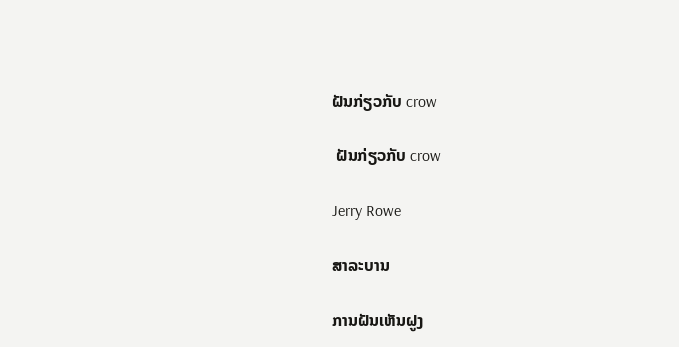ຝັນກ່ຽວກັບ crow

 ຝັນກ່ຽວກັບ crow

Jerry Rowe

ສາລະບານ

ການຝັນເຫັນຝູງ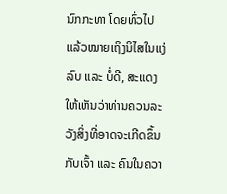ນົກກະທາ ໂດຍທົ່ວໄປແລ້ວໝາຍເຖິງນິໄສໃນແງ່ລົບ ແລະ ບໍ່ດີ, ສະແດງໃຫ້ເຫັນວ່າທ່ານຄວນລະວັງສິ່ງທີ່ອາດຈະເກີດຂຶ້ນກັບເຈົ້າ ແລະ ຄົນໃນຄວາ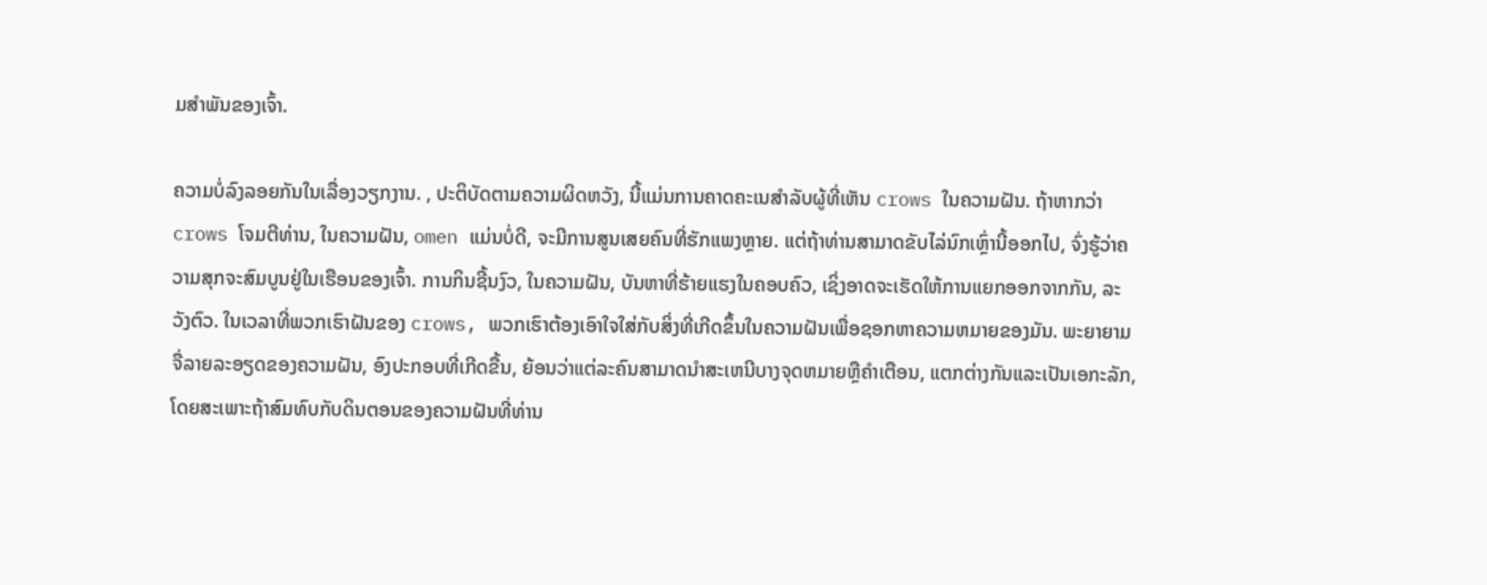ມສຳພັນຂອງເຈົ້າ.

ຄວາມບໍ່ລົງລອຍກັນໃນເລື່ອງວຽກງານ. , ປະຕິບັດຕາມຄວາມຜິດຫວັງ, ນີ້ແມ່ນການຄາດຄະເນສໍາລັບຜູ້ທີ່ເຫັນ crows ໃນຄວາມຝັນ. ຖ້າຫາກວ່າ crows ໂຈມຕີທ່ານ, ໃນຄວາມຝັນ, omen ແມ່ນບໍ່ດີ, ຈະມີການສູນເສຍຄົນທີ່ຮັກແພງຫຼາຍ. ແຕ່ຖ້າທ່ານສາມາດຂັບໄລ່ນົກເຫຼົ່ານີ້ອອກໄປ, ຈົ່ງຮູ້ວ່າຄວາມສຸກຈະສົມບູນຢູ່ໃນເຮືອນຂອງເຈົ້າ. ການກິນຊີ້ນງົວ, ໃນຄວາມຝັນ, ບັນຫາທີ່ຮ້າຍແຮງໃນຄອບຄົວ, ເຊິ່ງອາດຈະເຮັດໃຫ້ການແຍກອອກຈາກກັນ, ລະວັງຕົວ. ໃນເວລາທີ່ພວກເຮົາຝັນຂອງ crows, ພວກເຮົາຕ້ອງເອົາໃຈໃສ່ກັບສິ່ງທີ່ເກີດຂຶ້ນໃນຄວາມຝັນເພື່ອຊອກຫາຄວາມຫມາຍຂອງມັນ. ພະຍາຍາມຈື່ລາຍລະອຽດຂອງຄວາມຝັນ, ອົງປະກອບທີ່ເກີດຂື້ນ, ຍ້ອນວ່າແຕ່ລະຄົນສາມາດນໍາສະເຫນີບາງຈຸດຫມາຍຫຼືຄໍາເຕືອນ, ແຕກຕ່າງກັນແລະເປັນເອກະລັກ, ໂດຍສະເພາະຖ້າສົມທົບກັບດິນຕອນຂອງຄວາມຝັນທີ່ທ່ານ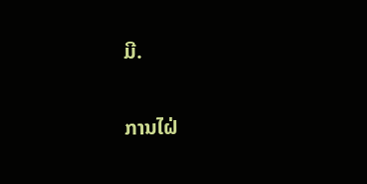ມີ.

ການໄຝ່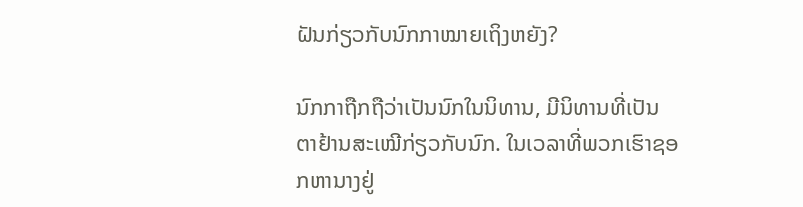ຝັນກ່ຽວກັບນົກກາໝາຍເຖິງຫຍັງ?

ນົກກາຖືກຖືວ່າເປັນນົກໃນນິທານ, ມີນິທານທີ່ເປັນຕາຢ້ານສະເໝີກ່ຽວກັບນົກ. ໃນເວລາທີ່ພວກເຮົາຊອກຫານາງຢູ່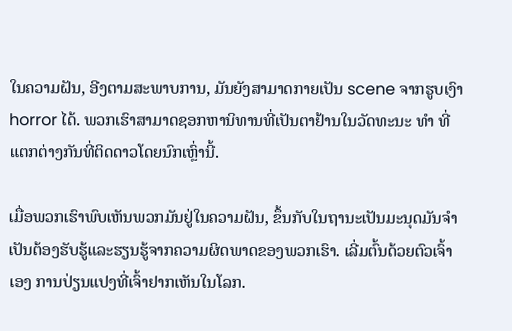ໃນຄວາມຝັນ, ອີງຕາມສະພາບການ, ມັນຍັງສາມາດກາຍເປັນ scene ຈາກຮູບເງົາ horror ໄດ້. ພວກເຮົາສາມາດຊອກຫານິທານທີ່ເປັນຕາຢ້ານໃນວັດທະນະ ທຳ ທີ່ແຕກຕ່າງກັນທີ່ຕິດດາວໂດຍນົກເຫຼົ່ານີ້.

ເມື່ອພວກເຮົາພົບເຫັນພວກມັນຢູ່ໃນຄວາມຝັນ, ຂຶ້ນກັບໃນຖານະເປັນມະນຸດມັນຈໍາເປັນຕ້ອງຮັບຮູ້ແລະຮຽນຮູ້ຈາກຄວາມຜິດພາດຂອງພວກເຮົາ. ເລີ່ມຕົ້ນດ້ວຍຕົວເຈົ້າເອງ ການປ່ຽນແປງທີ່ເຈົ້າຢາກເຫັນໃນໂລກ.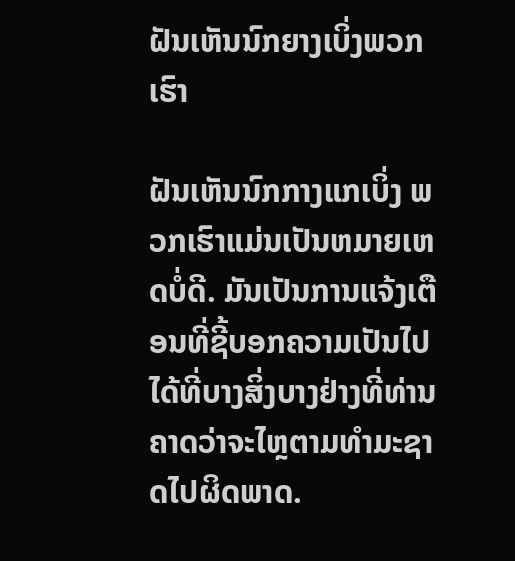ຝັນເຫັນນົກຍາງເບິ່ງພວກເຮົາ

ຝັນເຫັນນົກກາງແກເບິ່ງ ພວກເຮົາແມ່ນເປັນຫມາຍເຫດບໍ່ດີ. ມັນເປັນການແຈ້ງເຕືອນທີ່ຊີ້ບອກຄວາມເປັນໄປໄດ້ທີ່ບາງສິ່ງບາງຢ່າງທີ່ທ່ານຄາດວ່າຈະໄຫຼຕາມທໍາມະຊາດໄປຜິດພາດ.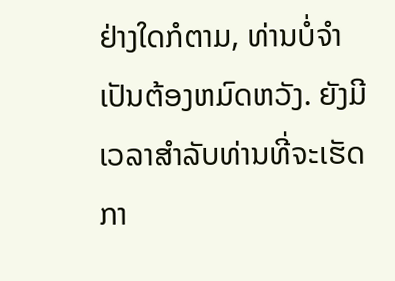ຢ່າງໃດກໍຕາມ, ທ່ານບໍ່ຈໍາເປັນຕ້ອງຫມົດຫວັງ. ຍັງມີເວລາສໍາລັບທ່ານທີ່ຈະເຮັດກາ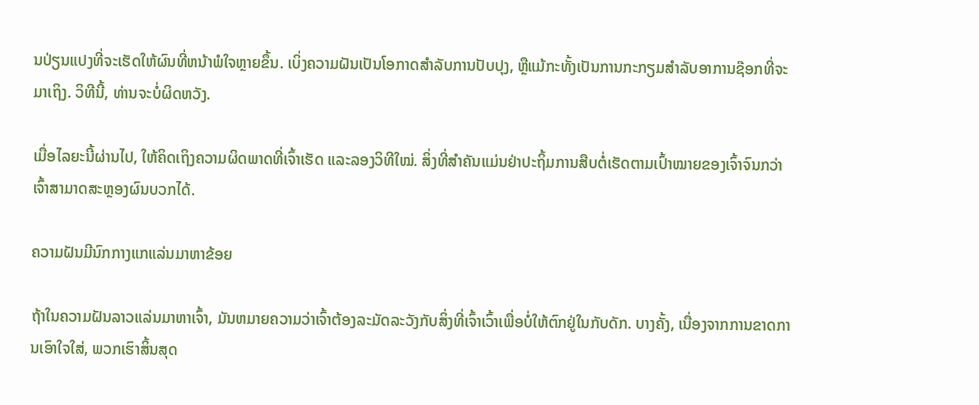ນປ່ຽນແປງທີ່ຈະເຮັດໃຫ້ຜົນທີ່ຫນ້າພໍໃຈຫຼາຍຂຶ້ນ. ເບິ່ງຄວາມຝັນເປັນໂອກາດສໍາລັບການປັບປຸງ, ຫຼືແມ້ກະທັ້ງເປັນການກະກຽມສໍາລັບອາການຊ໊ອກທີ່ຈະມາເຖິງ. ວິທີນີ້, ທ່ານຈະບໍ່ຜິດຫວັງ.

ເມື່ອໄລຍະນີ້ຜ່ານໄປ, ໃຫ້ຄິດເຖິງຄວາມຜິດພາດທີ່ເຈົ້າເຮັດ ແລະລອງວິທີໃໝ່. ສິ່ງທີ່ສໍາຄັນແມ່ນຢ່າປະຖິ້ມການສືບຕໍ່ເຮັດຕາມເປົ້າໝາຍຂອງເຈົ້າຈົນກວ່າເຈົ້າສາມາດສະຫຼອງຜົນບວກໄດ້.

ຄວາມຝັນມີນົກກາງແກແລ່ນມາຫາຂ້ອຍ

ຖ້າໃນຄວາມຝັນລາວແລ່ນມາຫາເຈົ້າ, ມັນຫມາຍຄວາມວ່າເຈົ້າຕ້ອງລະມັດລະວັງກັບສິ່ງທີ່ເຈົ້າເວົ້າເພື່ອບໍ່ໃຫ້ຕົກຢູ່ໃນກັບດັກ. ບາງຄັ້ງ, ເນື່ອງຈາກການຂາດການເອົາໃຈໃສ່, ພວກເຮົາສິ້ນສຸດ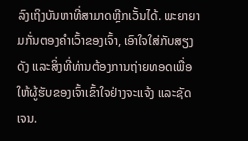ລົງເຖິງບັນຫາທີ່ສາມາດຫຼີກເວັ້ນໄດ້. ພະຍາຍາມກັ່ນຕອງຄໍາເວົ້າຂອງເຈົ້າ, ເອົາໃຈໃສ່ກັບສຽງດັງ ແລະສິ່ງທີ່ທ່ານຕ້ອງການຖ່າຍທອດເພື່ອໃຫ້ຜູ້ຮັບຂອງເຈົ້າເຂົ້າໃຈຢ່າງຈະແຈ້ງ ແລະຊັດເຈນ.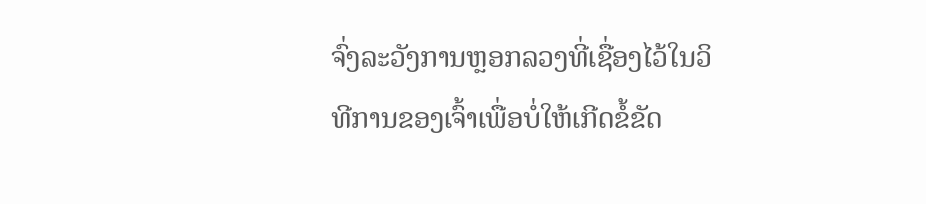ຈົ່ງລະວັງການຫຼອກລວງທີ່ເຊື່ອງໄວ້ໃນວິທີການຂອງເຈົ້າເພື່ອບໍ່ໃຫ້ເກີດຂໍ້ຂັດ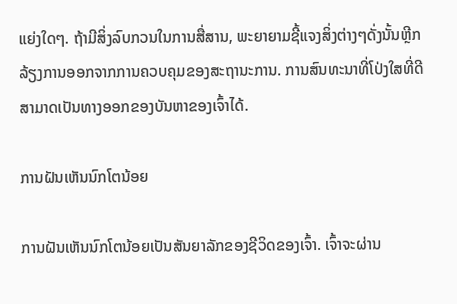ແຍ່ງໃດໆ. ຖ້າມີສິ່ງລົບກວນໃນການສື່ສານ, ພະຍາຍາມຊີ້ແຈງສິ່ງຕ່າງໆດັ່ງນັ້ນຫຼີກລ້ຽງການອອກຈາກການຄວບຄຸມຂອງສະຖານະການ. ການສົນທະນາທີ່ໂປ່ງໃສທີ່ດີສາມາດເປັນທາງອອກຂອງບັນຫາຂອງເຈົ້າໄດ້.

ການຝັນເຫັນນົກໂຕນ້ອຍ

ການຝັນເຫັນນົກໂຕນ້ອຍເປັນສັນຍາລັກຂອງຊີວິດຂອງເຈົ້າ. ເຈົ້າຈະຜ່ານ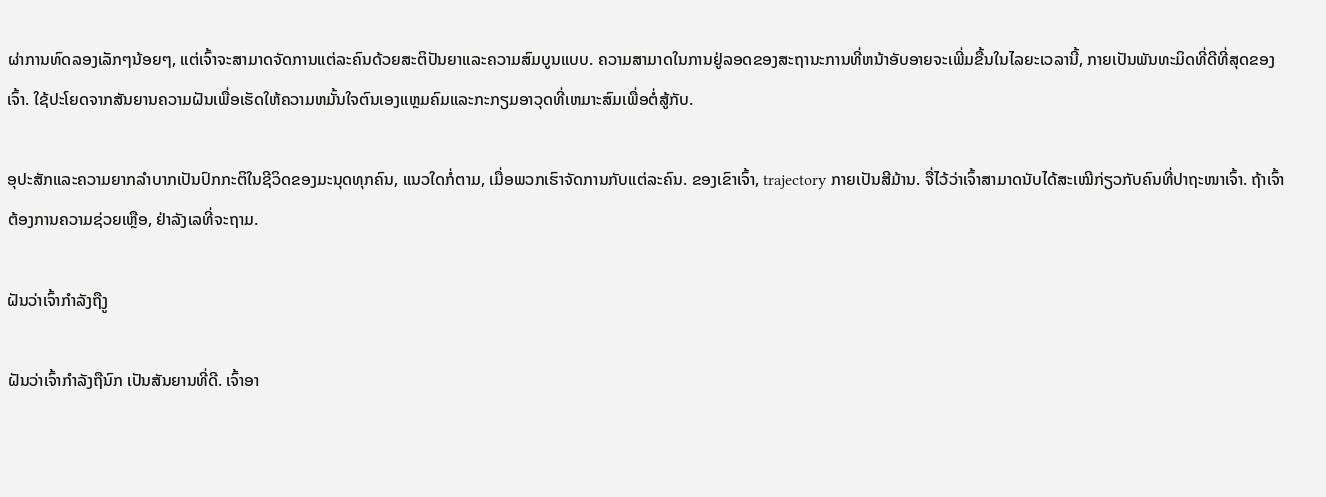ຜ່າການທົດລອງເລັກໆນ້ອຍໆ, ແຕ່ເຈົ້າຈະສາມາດຈັດການແຕ່ລະຄົນດ້ວຍສະຕິປັນຍາແລະຄວາມສົມບູນແບບ. ຄວາມສາມາດໃນການຢູ່ລອດຂອງສະຖານະການທີ່ຫນ້າອັບອາຍຈະເພີ່ມຂື້ນໃນໄລຍະເວລານີ້, ກາຍເປັນພັນທະມິດທີ່ດີທີ່ສຸດຂອງເຈົ້າ. ໃຊ້ປະໂຍດຈາກສັນຍານຄວາມຝັນເພື່ອເຮັດໃຫ້ຄວາມຫມັ້ນໃຈຕົນເອງແຫຼມຄົມແລະກະກຽມອາວຸດທີ່ເຫມາະສົມເພື່ອຕໍ່ສູ້ກັບ.

ອຸປະສັກແລະຄວາມຍາກລໍາບາກເປັນປົກກະຕິໃນຊີວິດຂອງມະນຸດທຸກຄົນ, ແນວໃດກໍ່ຕາມ, ເມື່ອພວກເຮົາຈັດການກັບແຕ່ລະຄົນ. ຂອງເຂົາເຈົ້າ, trajectory ກາຍເປັນສີມ້ານ. ຈື່ໄວ້ວ່າເຈົ້າສາມາດນັບໄດ້ສະເໝີກ່ຽວກັບຄົນທີ່ປາຖະໜາເຈົ້າ. ຖ້າເຈົ້າຕ້ອງການຄວາມຊ່ວຍເຫຼືອ, ຢ່າລັງເລທີ່ຈະຖາມ.

ຝັນວ່າເຈົ້າກຳລັງຖືງູ

ຝັນວ່າເຈົ້າກຳລັງຖືນົກ ເປັນສັນຍານທີ່ດີ. ເຈົ້າອາ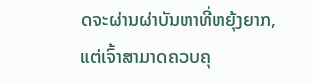ດຈະຜ່ານຜ່າບັນຫາທີ່ຫຍຸ້ງຍາກ, ແຕ່ເຈົ້າສາມາດຄວບຄຸ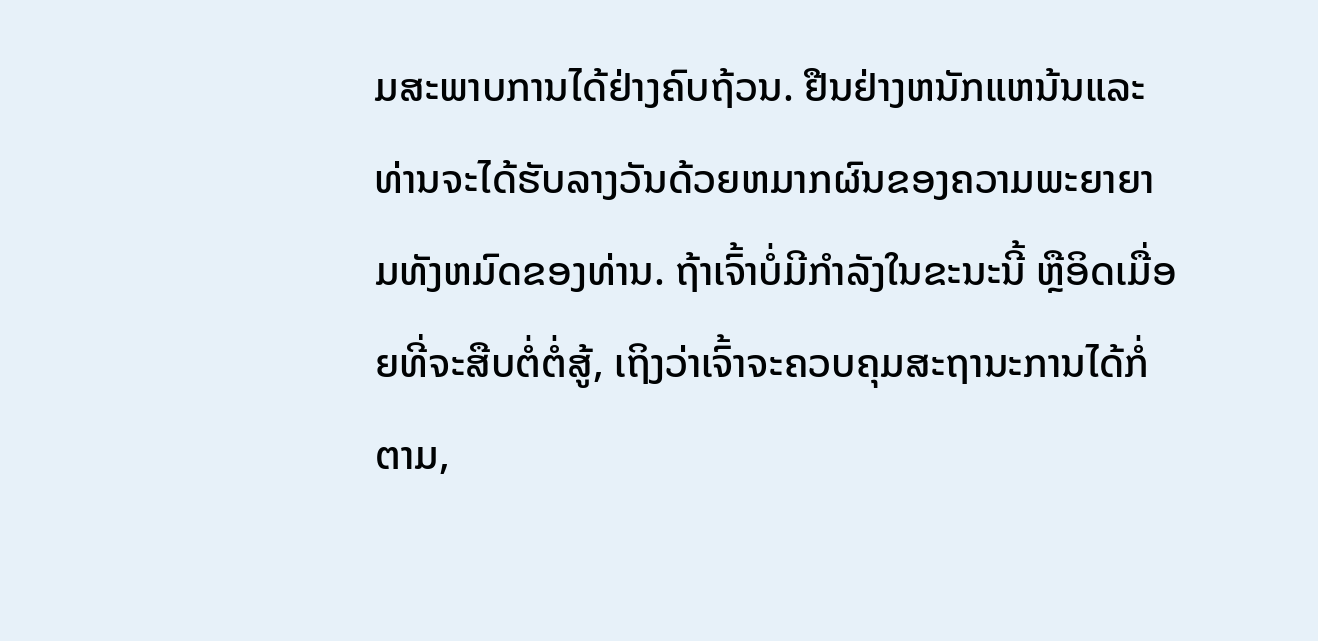ມສະພາບການໄດ້ຢ່າງຄົບຖ້ວນ. ຢືນຢ່າງຫນັກແຫນ້ນແລະທ່ານຈະໄດ້ຮັບລາງວັນດ້ວຍຫມາກຜົນຂອງຄວາມພະຍາຍາມທັງຫມົດຂອງທ່ານ. ຖ້າເຈົ້າບໍ່ມີກຳລັງໃນຂະນະນີ້ ຫຼືອິດເມື່ອຍທີ່ຈະສືບຕໍ່ຕໍ່ສູ້, ເຖິງວ່າເຈົ້າຈະຄວບຄຸມສະຖານະການໄດ້ກໍ່ຕາມ,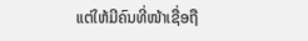ແຕ່ໃຫ້ມີຄົນທີ່ໜ້າເຊື່ອຖື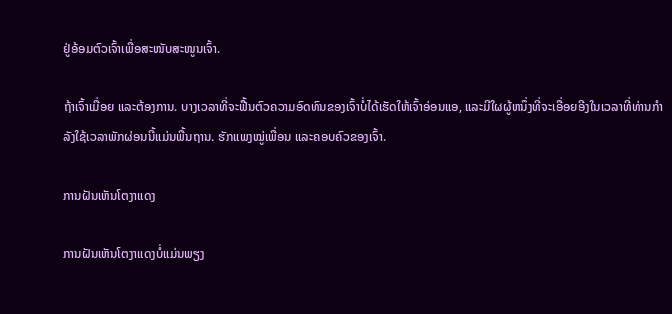ຢູ່ອ້ອມຕົວເຈົ້າເພື່ອສະໜັບສະໜູນເຈົ້າ.

ຖ້າເຈົ້າເມື່ອຍ ແລະຕ້ອງການ. ບາງເວລາທີ່ຈະຟື້ນຕົວຄວາມອົດທົນຂອງເຈົ້າບໍ່ໄດ້ເຮັດໃຫ້ເຈົ້າອ່ອນແອ, ແລະມີໃຜຜູ້ຫນຶ່ງທີ່ຈະເອື່ອຍອີງໃນເວລາທີ່ທ່ານກໍາລັງໃຊ້ເວລາພັກຜ່ອນນີ້ແມ່ນພື້ນຖານ. ຮັກແພງໝູ່ເພື່ອນ ແລະຄອບຄົວຂອງເຈົ້າ.

ການຝັນເຫັນໂຕງາແດງ

ການຝັນເຫັນໂຕງາແດງບໍ່ແມ່ນພຽງ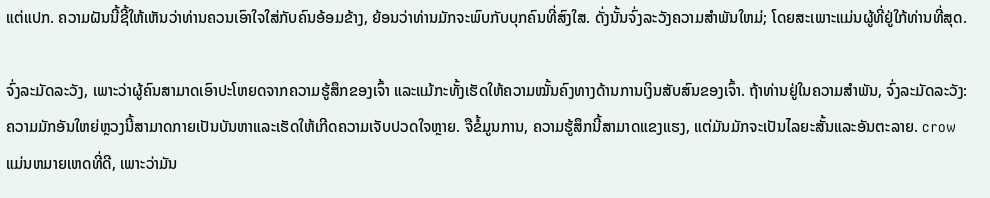ແຕ່ແປກ. ຄວາມຝັນນີ້ຊີ້ໃຫ້ເຫັນວ່າທ່ານຄວນເອົາໃຈໃສ່ກັບຄົນອ້ອມຂ້າງ, ຍ້ອນວ່າທ່ານມັກຈະພົບກັບບຸກຄົນທີ່ສົງໃສ. ດັ່ງນັ້ນຈົ່ງລະວັງຄວາມສໍາພັນໃຫມ່; ໂດຍສະເພາະແມ່ນຜູ້ທີ່ຢູ່ໃກ້ທ່ານທີ່ສຸດ.

ຈົ່ງລະມັດລະວັງ, ເພາະວ່າຜູ້ຄົນສາມາດເອົາປະໂຫຍດຈາກຄວາມຮູ້ສຶກຂອງເຈົ້າ ແລະແມ້ກະທັ້ງເຮັດໃຫ້ຄວາມໝັ້ນຄົງທາງດ້ານການເງິນສັບສົນຂອງເຈົ້າ. ຖ້າທ່ານຢູ່ໃນຄວາມສໍາພັນ, ຈົ່ງລະມັດລະວັງ: ຄວາມມັກອັນໃຫຍ່ຫຼວງນີ້ສາມາດກາຍເປັນບັນຫາແລະເຮັດໃຫ້ເກີດຄວາມເຈັບປວດໃຈຫຼາຍ. ຈືຂໍ້ມູນການ, ຄວາມຮູ້ສຶກນີ້ສາມາດແຂງແຮງ, ແຕ່ມັນມັກຈະເປັນໄລຍະສັ້ນແລະອັນຕະລາຍ. crow ແມ່ນຫມາຍເຫດທີ່ດີ, ເພາະວ່າມັນ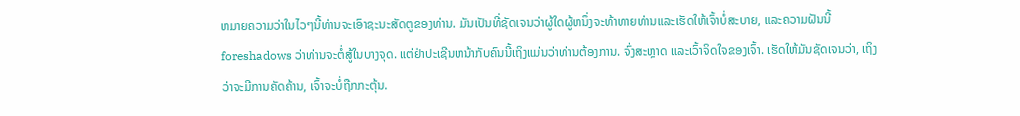ຫມາຍຄວາມວ່າໃນໄວໆນີ້ທ່ານຈະເອົາຊະນະສັດຕູຂອງທ່ານ. ມັນເປັນທີ່ຊັດເຈນວ່າຜູ້ໃດຜູ້ຫນຶ່ງຈະທ້າທາຍທ່ານແລະເຮັດໃຫ້ເຈົ້າບໍ່ສະບາຍ, ແລະຄວາມຝັນນີ້ foreshadows ວ່າທ່ານຈະຕໍ່ສູ້ໃນບາງຈຸດ. ແຕ່ຢ່າປະເຊີນຫນ້າກັບຄົນນີ້ເຖິງແມ່ນວ່າທ່ານຕ້ອງການ. ຈົ່ງສະຫຼາດ ແລະເວົ້າຈິດໃຈຂອງເຈົ້າ. ເຮັດໃຫ້ມັນຊັດເຈນວ່າ, ເຖິງວ່າຈະມີການຄັດຄ້ານ, ເຈົ້າຈະບໍ່ຖືກກະຕຸ້ນ.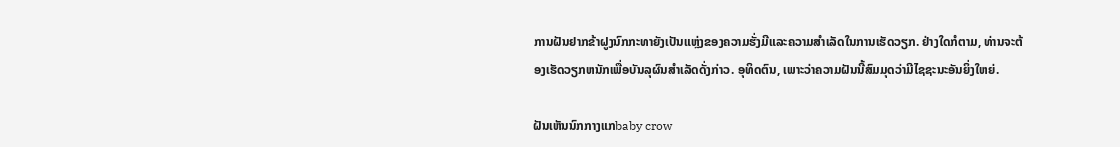ການຝັນຢາກຂ້າຝູງນົກກະທາຍັງເປັນແຫຼ່ງຂອງຄວາມຮັ່ງມີແລະຄວາມສໍາເລັດໃນການເຮັດວຽກ. ຢ່າງໃດກໍຕາມ, ທ່ານຈະຕ້ອງເຮັດວຽກຫນັກເພື່ອບັນລຸຜົນສໍາເລັດດັ່ງກ່າວ. ອຸທິດຕົນ, ເພາະວ່າຄວາມຝັນນີ້ສົມມຸດວ່າມີໄຊຊະນະອັນຍິ່ງໃຫຍ່.

ຝັນເຫັນນົກກາງແກbaby crow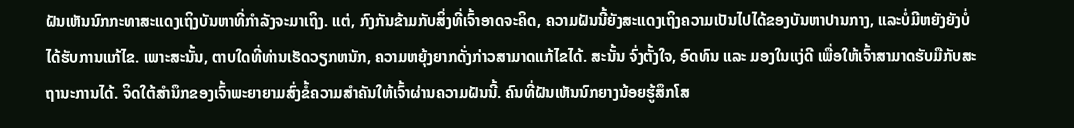ຝັນເຫັນນົກກະທາສະແດງເຖິງບັນຫາທີ່ກໍາລັງຈະມາເຖິງ. ແຕ່, ກົງກັນຂ້າມກັບສິ່ງທີ່ເຈົ້າອາດຈະຄິດ, ຄວາມຝັນນີ້ຍັງສະແດງເຖິງຄວາມເປັນໄປໄດ້ຂອງບັນຫາປານກາງ, ແລະບໍ່ມີຫຍັງຍັງບໍ່ໄດ້ຮັບການແກ້ໄຂ. ເພາະສະນັ້ນ, ຕາບໃດທີ່ທ່ານເຮັດວຽກຫນັກ, ຄວາມຫຍຸ້ງຍາກດັ່ງກ່າວສາມາດແກ້ໄຂໄດ້. ສະນັ້ນ ຈົ່ງຕັ້ງໃຈ, ອົດທົນ ແລະ ມອງໃນແງ່ດີ ເພື່ອໃຫ້ເຈົ້າສາມາດຮັບມືກັບສະຖານະການໄດ້. ຈິດໃຕ້ສຳນຶກຂອງເຈົ້າພະຍາຍາມສົ່ງຂໍ້ຄວາມສຳຄັນໃຫ້ເຈົ້າຜ່ານຄວາມຝັນນີ້. ຄົນທີ່ຝັນເຫັນນົກຍາງນ້ອຍຮູ້ສຶກໂສ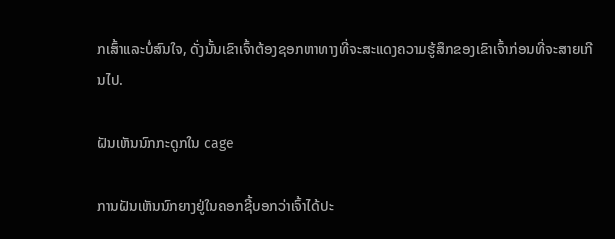ກເສົ້າແລະບໍ່ສົນໃຈ, ດັ່ງນັ້ນເຂົາເຈົ້າຕ້ອງຊອກຫາທາງທີ່ຈະສະແດງຄວາມຮູ້ສຶກຂອງເຂົາເຈົ້າກ່ອນທີ່ຈະສາຍເກີນໄປ.

ຝັນເຫັນນົກກະດູກໃນ cage

ການຝັນເຫັນນົກຍາງຢູ່ໃນຄອກຊີ້ບອກວ່າເຈົ້າໄດ້ປະ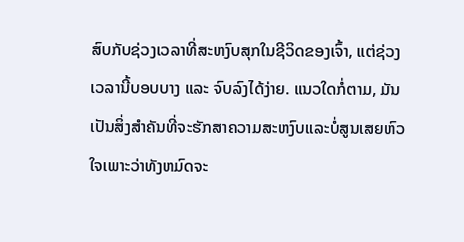ສົບກັບຊ່ວງເວລາທີ່ສະຫງົບສຸກໃນຊີວິດຂອງເຈົ້າ, ແຕ່ຊ່ວງເວລານີ້ບອບບາງ ແລະ ຈົບລົງໄດ້ງ່າຍ. ແນວໃດກໍ່ຕາມ, ມັນເປັນສິ່ງສໍາຄັນທີ່ຈະຮັກສາຄວາມສະຫງົບແລະບໍ່ສູນເສຍຫົວໃຈເພາະວ່າທັງຫມົດຈະ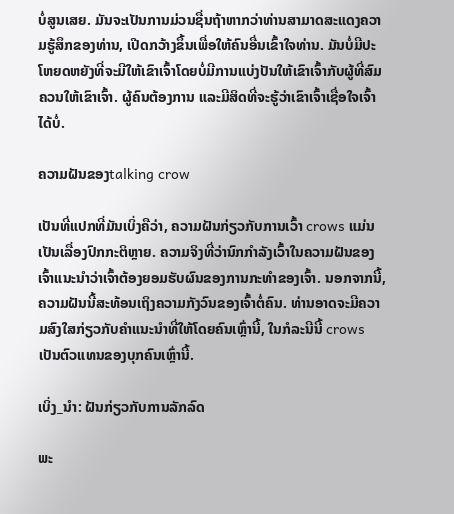ບໍ່ສູນເສຍ. ມັນຈະເປັນການມ່ວນຊື່ນຖ້າຫາກວ່າທ່ານສາມາດສະແດງຄວາມຮູ້ສຶກຂອງທ່ານ, ເປີດກວ້າງຂຶ້ນເພື່ອໃຫ້ຄົນອື່ນເຂົ້າໃຈທ່ານ. ມັນບໍ່ມີປະໂຫຍດຫຍັງທີ່ຈະມີໃຫ້ເຂົາເຈົ້າໂດຍບໍ່ມີການແບ່ງປັນໃຫ້ເຂົາເຈົ້າກັບຜູ້ທີ່ສົມຄວນໃຫ້ເຂົາເຈົ້າ. ຜູ້ຄົນຕ້ອງການ ແລະມີສິດທີ່ຈະຮູ້ວ່າເຂົາເຈົ້າເຊື່ອໃຈເຈົ້າໄດ້ບໍ່.

ຄວາມຝັນຂອງtalking crow

ເປັນທີ່ແປກທີ່ມັນເບິ່ງຄືວ່າ, ຄວາມຝັນກ່ຽວກັບການເວົ້າ crows ແມ່ນເປັນເລື່ອງປົກກະຕິຫຼາຍ. ຄວາມຈິງທີ່ວ່ານົກກໍາລັງເວົ້າໃນຄວາມຝັນຂອງເຈົ້າແນະນໍາວ່າເຈົ້າຕ້ອງຍອມຮັບຜົນຂອງການກະທໍາຂອງເຈົ້າ. ນອກຈາກນີ້, ຄວາມຝັນນີ້ສະທ້ອນເຖິງຄວາມກັງວົນຂອງເຈົ້າຕໍ່ຄົນ. ທ່ານອາດຈະມີຄວາມສົງໃສກ່ຽວກັບຄໍາແນະນໍາທີ່ໃຫ້ໂດຍຄົນເຫຼົ່ານີ້, ໃນກໍລະນີນີ້ crows ເປັນຕົວແທນຂອງບຸກຄົນເຫຼົ່ານີ້.

ເບິ່ງ_ນຳ: ຝັນກ່ຽວກັບການລັກລົດ

ພະ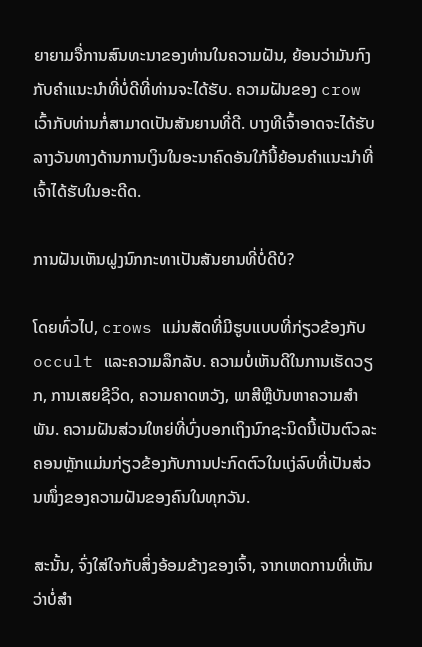ຍາຍາມຈື່ການສົນທະນາຂອງທ່ານໃນຄວາມຝັນ, ຍ້ອນວ່າມັນກົງກັບຄໍາແນະນໍາທີ່ບໍ່ດີທີ່ທ່ານຈະໄດ້ຮັບ. ຄວາມຝັນຂອງ crow ເວົ້າກັບທ່ານກໍ່ສາມາດເປັນສັນຍານທີ່ດີ. ບາງທີເຈົ້າອາດຈະໄດ້ຮັບລາງວັນທາງດ້ານການເງິນໃນອະນາຄົດອັນໃກ້ນີ້ຍ້ອນຄໍາແນະນໍາທີ່ເຈົ້າໄດ້ຮັບໃນອະດີດ.

ການຝັນເຫັນຝູງນົກກະທາເປັນສັນຍານທີ່ບໍ່ດີບໍ?

ໂດຍທົ່ວໄປ, crows ແມ່ນສັດທີ່ມີຮູບແບບທີ່ກ່ຽວຂ້ອງກັບ occult ແລະຄວາມລຶກລັບ. ຄວາມບໍ່ເຫັນດີໃນການເຮັດວຽກ, ການເສຍຊີວິດ, ຄວາມຄາດຫວັງ, ພາສີຫຼືບັນຫາຄວາມສໍາພັນ. ຄວາມຝັນສ່ວນໃຫຍ່ທີ່ບົ່ງບອກເຖິງນົກຊະນິດນີ້ເປັນຕົວລະຄອນຫຼັກແມ່ນກ່ຽວຂ້ອງກັບການປະກົດຕົວໃນແງ່ລົບທີ່ເປັນສ່ວນໜຶ່ງຂອງຄວາມຝັນຂອງຄົນໃນທຸກວັນ.

ສະນັ້ນ, ຈົ່ງໃສ່ໃຈກັບສິ່ງອ້ອມຂ້າງຂອງເຈົ້າ, ຈາກເຫດການທີ່ເຫັນວ່າບໍ່ສຳ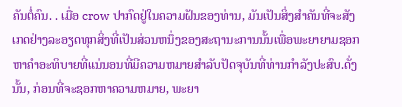ຄັນຕໍ່ຄົນ. . ເມື່ອ crow ປາກົດຢູ່ໃນຄວາມຝັນຂອງທ່ານ, ມັນເປັນສິ່ງສໍາຄັນທີ່ຈະສັງເກດຢ່າງລະອຽດທຸກສິ່ງທີ່ເປັນສ່ວນຫນຶ່ງຂອງສະຖານະການນັ້ນເພື່ອພະຍາຍາມຊອກຫາຄໍາອະທິບາຍທີ່ແນ່ນອນທີ່ມີຄວາມຫມາຍສໍາລັບປັດຈຸບັນທີ່ທ່ານກໍາລັງປະສົບ.ດັ່ງນັ້ນ, ກ່ອນທີ່ຈະຊອກຫາຄວາມຫມາຍ, ພະຍາ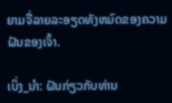ຍາມຈື່ລາຍລະອຽດທັງຫມົດຂອງຄວາມຝັນຂອງເຈົ້າ.

ເບິ່ງ_ນຳ: ຝັນກ່ຽວກັບທ່ານ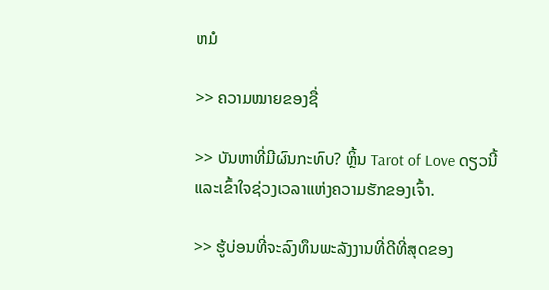ຫມໍ

>> ຄວາມໝາຍຂອງຊື່

>> ບັນຫາທີ່ມີຜົນກະທົບ? ຫຼິ້ນ Tarot of Love ດຽວນີ້ ແລະເຂົ້າໃຈຊ່ວງເວລາແຫ່ງຄວາມຮັກຂອງເຈົ້າ.

>> ຮູ້ບ່ອນທີ່ຈະລົງທຶນພະລັງງານທີ່ດີທີ່ສຸດຂອງ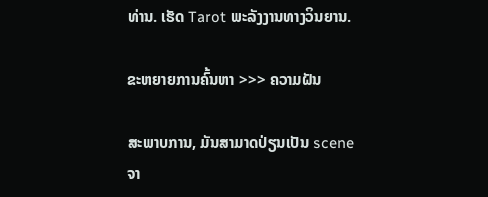ທ່ານ. ເຮັດ Tarot ພະລັງງານທາງວິນຍານ.

ຂະຫຍາຍການຄົ້ນຫາ >>> ຄວາມຝັນ

ສະພາບການ, ມັນສາມາດປ່ຽນເປັນ scene ຈາ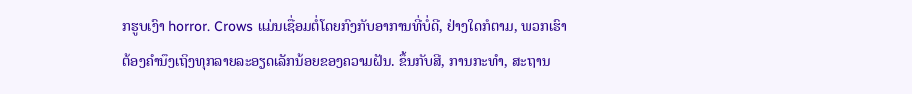ກຮູບເງົາ horror. Crows ແມ່ນເຊື່ອມຕໍ່ໂດຍກົງກັບອາການທີ່ບໍ່ດີ, ຢ່າງໃດກໍຕາມ, ພວກເຮົາຕ້ອງຄໍານຶງເຖິງທຸກລາຍລະອຽດເລັກນ້ອຍຂອງຄວາມຝັນ. ຂຶ້ນກັບສີ, ການກະທຳ, ສະຖານ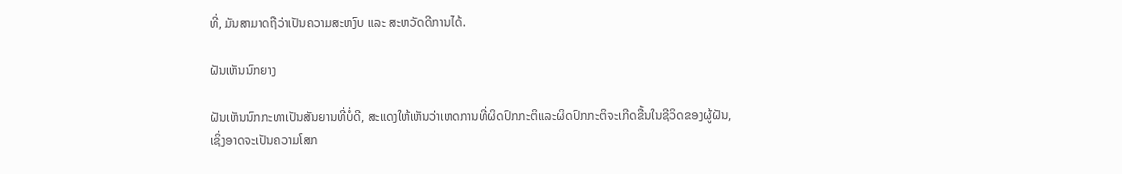ທີ່, ມັນສາມາດຖືວ່າເປັນຄວາມສະຫງົບ ແລະ ສະຫວັດດີການໄດ້.

ຝັນເຫັນນົກຍາງ

ຝັນເຫັນນົກກະທາເປັນສັນຍານທີ່ບໍ່ດີ, ສະແດງໃຫ້ເຫັນວ່າເຫດການທີ່ຜິດປົກກະຕິແລະຜິດປົກກະຕິຈະເກີດຂື້ນໃນຊີວິດຂອງຜູ້ຝັນ, ເຊິ່ງອາດຈະເປັນຄວາມໂສກ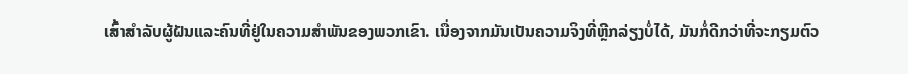ເສົ້າສໍາລັບຜູ້ຝັນແລະຄົນທີ່ຢູ່ໃນຄວາມສໍາພັນຂອງພວກເຂົາ. ເນື່ອງຈາກມັນເປັນຄວາມຈິງທີ່ຫຼີກລ່ຽງບໍ່ໄດ້, ມັນກໍ່ດີກວ່າທີ່ຈະກຽມຕົວ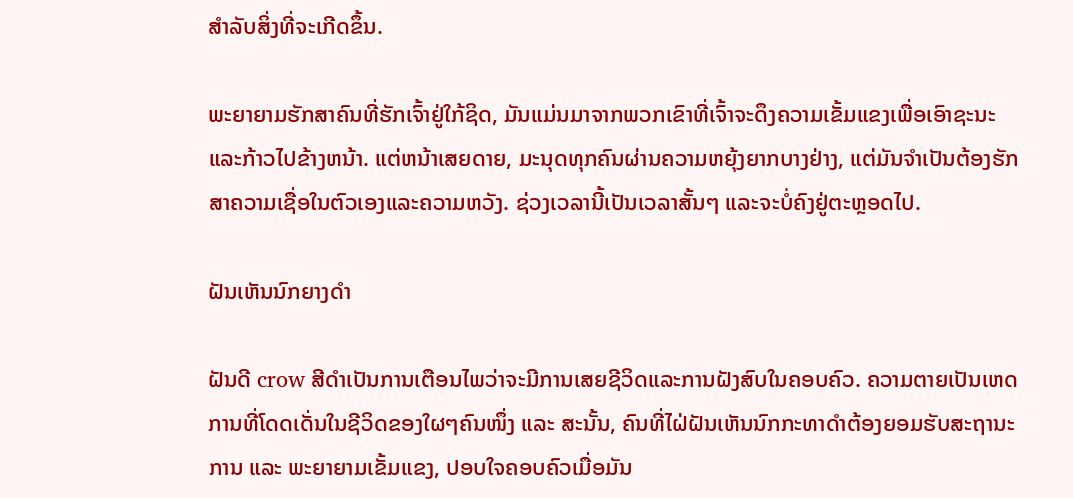ສໍາລັບສິ່ງທີ່ຈະເກີດຂຶ້ນ.

ພະຍາຍາມຮັກສາຄົນທີ່ຮັກເຈົ້າຢູ່ໃກ້ຊິດ, ມັນແມ່ນມາຈາກພວກເຂົາທີ່ເຈົ້າຈະດຶງຄວາມເຂັ້ມແຂງເພື່ອເອົາຊະນະແລະກ້າວໄປຂ້າງຫນ້າ. ແຕ່ຫນ້າເສຍດາຍ, ມະນຸດທຸກຄົນຜ່ານຄວາມຫຍຸ້ງຍາກບາງຢ່າງ, ແຕ່ມັນຈໍາເປັນຕ້ອງຮັກສາຄວາມເຊື່ອໃນຕົວເອງແລະຄວາມຫວັງ. ຊ່ວງເວລານີ້ເປັນເວລາສັ້ນໆ ແລະຈະບໍ່ຄົງຢູ່ຕະຫຼອດໄປ.

ຝັນເຫັນນົກຍາງດຳ

ຝັນດີ crow ສີດໍາເປັນການເຕືອນໄພວ່າຈະມີການເສຍຊີວິດແລະການຝັງສົບໃນຄອບຄົວ. ຄວາມຕາຍເປັນເຫດການທີ່ໂດດເດັ່ນໃນຊີວິດຂອງໃຜໆຄົນໜຶ່ງ ແລະ ສະນັ້ນ, ຄົນທີ່ໄຝ່ຝັນເຫັນນົກກະທາດຳຕ້ອງຍອມຮັບສະຖານະການ ແລະ ພະຍາຍາມເຂັ້ມແຂງ, ປອບໃຈຄອບຄົວເມື່ອມັນ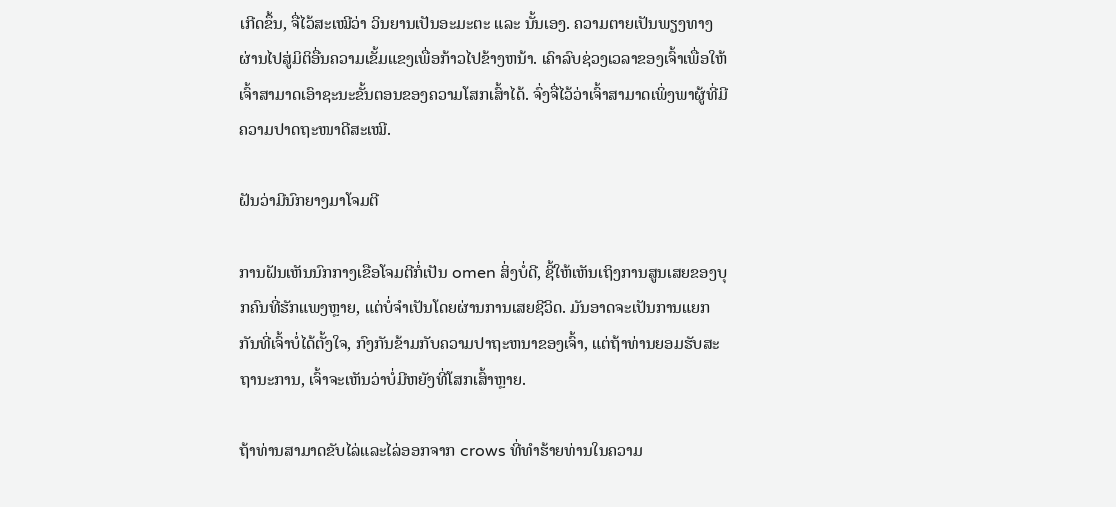ເກີດຂຶ້ນ, ຈື່ໄວ້ສະເໝີວ່າ ວິນຍານເປັນອະມະຕະ ແລະ ນັ້ນເອງ. ຄວາມຕາຍເປັນພຽງທາງຜ່ານໄປສູ່ມິຕິອື່ນຄວາມເຂັ້ມແຂງເພື່ອກ້າວໄປຂ້າງຫນ້າ. ເຄົາລົບຊ່ວງເວລາຂອງເຈົ້າເພື່ອໃຫ້ເຈົ້າສາມາດເອົາຊະນະຂັ້ນຕອນຂອງຄວາມໂສກເສົ້າໄດ້. ຈົ່ງຈື່ໄວ້ວ່າເຈົ້າສາມາດເພິ່ງພາຜູ້ທີ່ມີຄວາມປາດຖະໜາດີສະເໝີ.

ຝັນວ່າມີນົກຍາງມາໂຈມຕີ

ການຝັນເຫັນນົກກາງເຂືອໂຈມຕີກໍ່ເປັນ omen ສິ່ງບໍ່ດີ, ຊີ້ໃຫ້ເຫັນເຖິງການສູນເສຍຂອງບຸກຄົນທີ່ຮັກແພງຫຼາຍ, ແຕ່ບໍ່ຈໍາເປັນໂດຍຜ່ານການເສຍຊີວິດ. ມັນອາດຈະເປັນການແຍກກັນທີ່ເຈົ້າບໍ່ໄດ້ຕັ້ງໃຈ, ກົງກັນຂ້າມກັບຄວາມປາຖະຫນາຂອງເຈົ້າ, ແຕ່ຖ້າທ່ານຍອມຮັບສະຖານະການ, ເຈົ້າຈະເຫັນວ່າບໍ່ມີຫຍັງທີ່ໂສກເສົ້າຫຼາຍ.

ຖ້າທ່ານສາມາດຂັບໄລ່ແລະໄລ່ອອກຈາກ crows ທີ່ທໍາຮ້າຍທ່ານໃນຄວາມ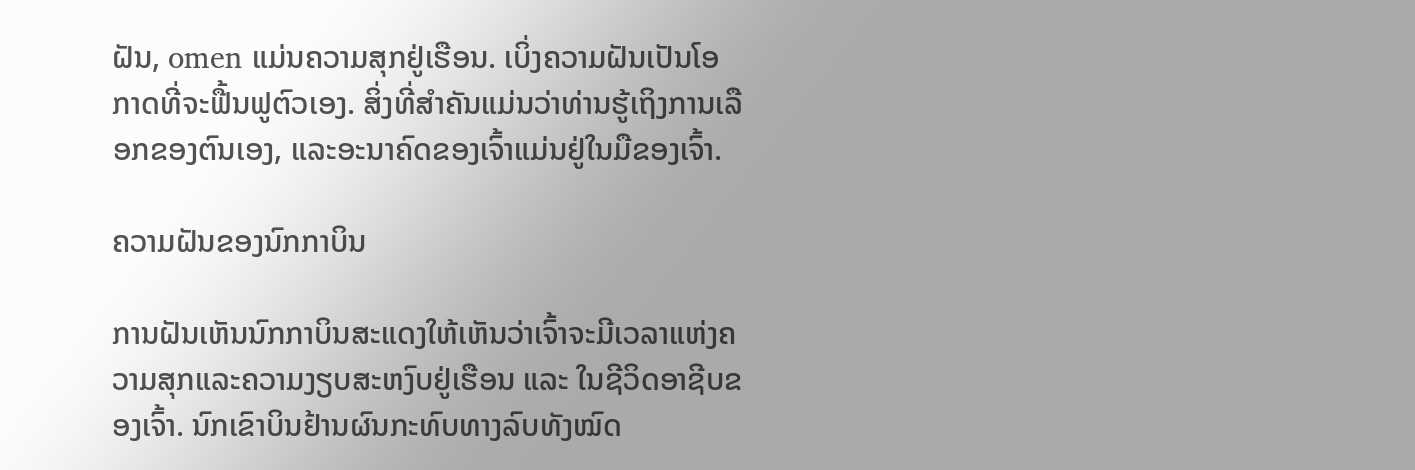ຝັນ, omen ແມ່ນຄວາມສຸກຢູ່ເຮືອນ. ເບິ່ງຄວາມຝັນເປັນໂອກາດທີ່ຈະຟື້ນຟູຕົວເອງ. ສິ່ງທີ່ສໍາຄັນແມ່ນວ່າທ່ານຮູ້ເຖິງການເລືອກຂອງຕົນເອງ, ແລະອະນາຄົດຂອງເຈົ້າແມ່ນຢູ່ໃນມືຂອງເຈົ້າ.

ຄວາມຝັນຂອງນົກກາບິນ

ການຝັນເຫັນນົກກາບິນສະແດງໃຫ້ເຫັນວ່າເຈົ້າຈະມີເວລາແຫ່ງຄວາມສຸກແລະຄວາມງຽບສະຫງົບຢູ່ເຮືອນ ແລະ ໃນຊີວິດອາຊີບຂອງເຈົ້າ. ນົກເຂົາບິນຢ້ານຜົນກະທົບທາງລົບທັງໝົດ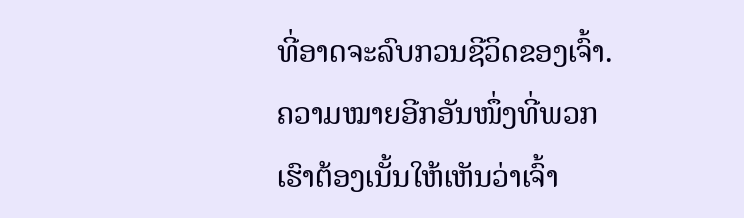ທີ່ອາດຈະລົບກວນຊີວິດຂອງເຈົ້າ. ຄວາມໝາຍອີກອັນໜຶ່ງທີ່ພວກເຮົາຕ້ອງເນັ້ນໃຫ້ເຫັນວ່າເຈົ້າ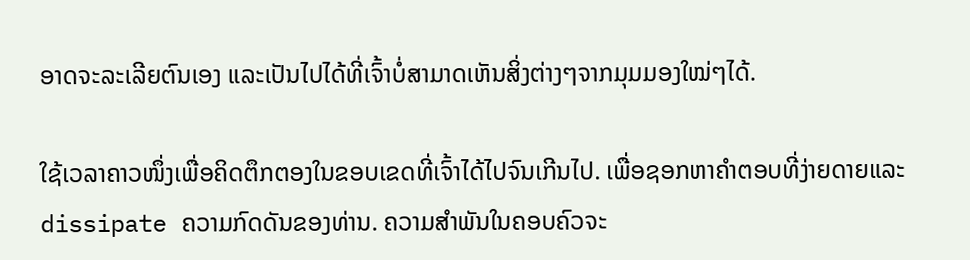ອາດຈະລະເລີຍຕົນເອງ ແລະເປັນໄປໄດ້ທີ່ເຈົ້າບໍ່ສາມາດເຫັນສິ່ງຕ່າງໆຈາກມຸມມອງໃໝ່ໆໄດ້.

ໃຊ້ເວລາຄາວໜຶ່ງເພື່ອຄິດຕຶກຕອງໃນຂອບເຂດທີ່ເຈົ້າໄດ້ໄປຈົນເກີນໄປ. ເພື່ອຊອກຫາຄໍາຕອບທີ່ງ່າຍດາຍແລະ dissipate ຄວາມກົດດັນຂອງທ່ານ. ຄວາມສໍາພັນໃນຄອບຄົວຈະ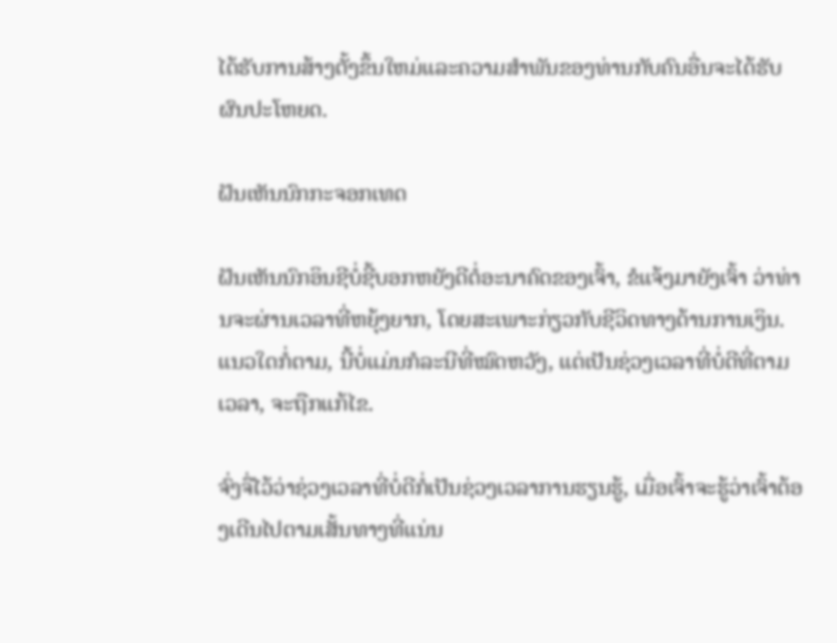ໄດ້ຮັບການສ້າງຕັ້ງຂຶ້ນໃຫມ່ແລະຄວາມສໍາພັນຂອງທ່ານກັບຄົນອື່ນຈະໄດ້ຮັບຜົນປະໂຫຍດ.

ຝັນເຫັນນົກກະຈອກເທດ

ຝັນເຫັນນົກອິນຊີບໍ່ຊີ້ບອກຫຍັງດີຕໍ່ອະນາຄົດຂອງເຈົ້າ, ຂໍແຈ້ງມາຍັງເຈົ້າ ວ່າທ່ານຈະຜ່ານເວລາທີ່ຫຍຸ້ງຍາກ, ໂດຍສະເພາະກ່ຽວກັບຊີວິດທາງດ້ານການເງິນ. ແນວໃດກໍ່ຕາມ, ນີ້ບໍ່ແມ່ນກໍລະນີທີ່ໝົດຫວັງ, ແຕ່ເປັນຊ່ວງເວລາທີ່ບໍ່ດີທີ່ຕາມເວລາ, ຈະຖືກແກ້ໄຂ.

ຈົ່ງຈື່ໄວ້ວ່າຊ່ວງເວລາທີ່ບໍ່ດີກໍ່ເປັນຊ່ວງເວລາການຮຽນຮູ້, ເມື່ອເຈົ້າຈະຮູ້ວ່າເຈົ້າຕ້ອງເດີນໄປຕາມເສັ້ນທາງທີ່ແນ່ນ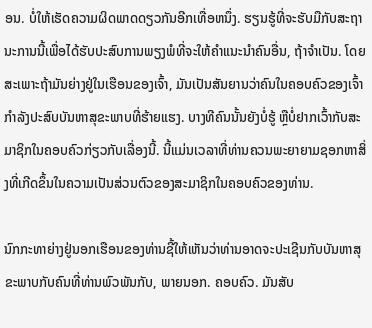ອນ. ບໍ່ໃຫ້ເຮັດຄວາມຜິດພາດດຽວກັນອີກເທື່ອຫນຶ່ງ. ຮຽນຮູ້ທີ່ຈະຮັບມືກັບສະຖານະການນີ້ເພື່ອໄດ້ຮັບປະສົບການພຽງພໍທີ່ຈະໃຫ້ຄໍາແນະນໍາຄົນອື່ນ, ຖ້າຈໍາເປັນ. ໂດຍສະເພາະຖ້າມັນຍ່າງຢູ່ໃນເຮືອນຂອງເຈົ້າ, ມັນເປັນສັນຍານວ່າຄົນໃນຄອບຄົວຂອງເຈົ້າກໍາລັງປະສົບບັນຫາສຸຂະພາບທີ່ຮ້າຍແຮງ. ບາງທີຄົນນັ້ນຍັງບໍ່ຮູ້ ຫຼືບໍ່ຢາກເວົ້າກັບສະມາຊິກໃນຄອບຄົວກ່ຽວກັບເລື່ອງນີ້. ນີ້ແມ່ນເວລາທີ່ທ່ານຄວນພະຍາຍາມຊອກຫາສິ່ງທີ່ເກີດຂຶ້ນໃນຄວາມເປັນສ່ວນຕົວຂອງສະມາຊິກໃນຄອບຄົວຂອງທ່ານ.

ນົກກະທາຍ່າງຢູ່ນອກເຮືອນຂອງທ່ານຊີ້ໃຫ້ເຫັນວ່າທ່ານອາດຈະປະເຊີນກັບບັນຫາສຸຂະພາບກັບຄົນທີ່ທ່ານພົວພັນກັບ, ພາຍນອກ. ຄອບຄົວ. ມັນສັບ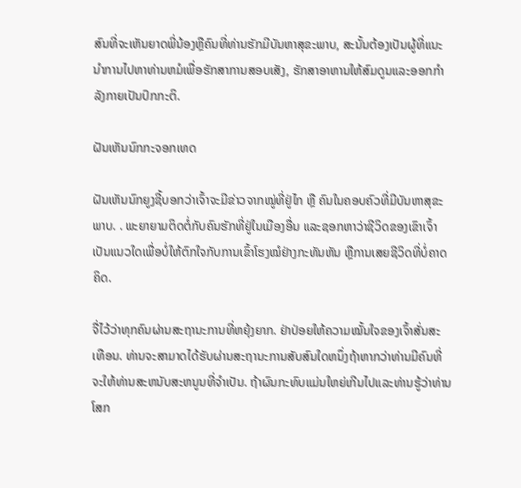ສົນທີ່ຈະເຫັນຍາດພີ່ນ້ອງຫຼືຄົນທີ່ທ່ານຮັກມີບັນຫາສຸຂະພາບ, ສະນັ້ນຕ້ອງເປັນຜູ້ທີ່ແນະນໍາການໄປຫາທ່ານຫມໍເພື່ອຮັກສາການສອບເສັງ, ຮັກສາອາຫານໃຫ້ສົມດູນແລະອອກກໍາລັງກາຍເປັນປົກກະຕິ.

ຝັນເຫັນນົກກະຈອກເທດ

ຝັນເຫັນນົກຍູງຊີ້ບອກວ່າເຈົ້າຈະມີຂ່າວຈາກໝູ່ທີ່ຢູ່ໄກ ຫຼື ຄົນໃນຄອບຄົວທີ່ມີບັນຫາສຸຂະພາບ. . ພະຍາຍາມຕິດຕໍ່ກັບຄົນຮັກທີ່ຢູ່ໃນເມືອງອື່ນ ແລະຊອກຫາວ່າຊີວິດຂອງເຂົາເຈົ້າເປັນແນວໃດເພື່ອບໍ່ໃຫ້ຕົກໃຈກັບການເຂົ້າໂຮງໝໍຢ່າງກະທັນຫັນ ຫຼືການເສຍຊີວິດທີ່ບໍ່ຄາດຄິດ.

ຈື່ໄວ້ວ່າທຸກຄົນຜ່ານສະຖານະການທີ່ຫຍຸ້ງຍາກ. ຢ່າປ່ອຍໃຫ້ຄວາມໝັ້ນໃຈຂອງເຈົ້າສັ່ນສະເທືອນ. ທ່ານຈະສາມາດໄດ້ຮັບຜ່ານສະຖານະການສັບສົນໃດຫນຶ່ງຖ້າຫາກວ່າທ່ານມີຄົນທີ່ຈະໃຫ້ທ່ານສະຫນັບສະຫນູນທີ່ຈໍາເປັນ. ຖ້າຜົນກະທົບແມ່ນໃຫຍ່ເກີນໄປແລະທ່ານຮູ້ວ່າທ່ານໂສກ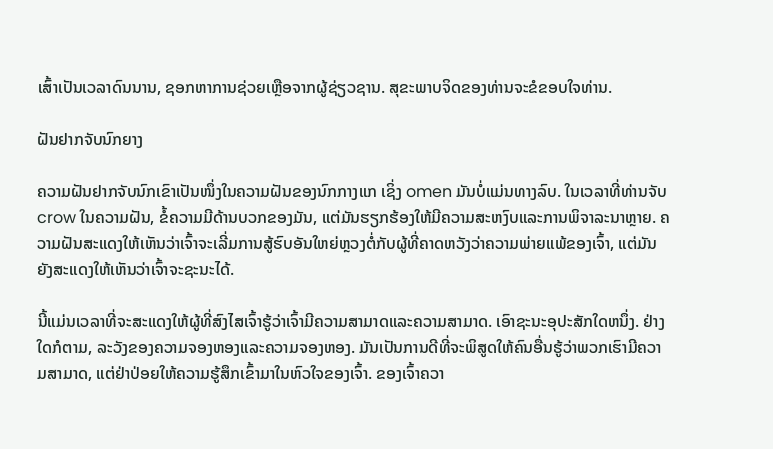ເສົ້າເປັນເວລາດົນນານ, ຊອກຫາການຊ່ວຍເຫຼືອຈາກຜູ້ຊ່ຽວຊານ. ສຸຂະພາບຈິດຂອງທ່ານຈະຂໍຂອບໃຈທ່ານ.

ຝັນຢາກຈັບນົກຍາງ

ຄວາມຝັນຢາກຈັບນົກເຂົາເປັນໜຶ່ງໃນຄວາມຝັນຂອງນົກກາງແກ ເຊິ່ງ omen ມັນບໍ່ແມ່ນທາງລົບ. ໃນເວລາທີ່ທ່ານຈັບ crow ໃນຄວາມຝັນ, ຂໍ້ຄວາມມີດ້ານບວກຂອງມັນ, ແຕ່ມັນຮຽກຮ້ອງໃຫ້ມີຄວາມສະຫງົບແລະການພິຈາລະນາຫຼາຍ. ຄວາມຝັນສະແດງໃຫ້ເຫັນວ່າເຈົ້າຈະເລີ່ມການສູ້ຮົບອັນໃຫຍ່ຫຼວງຕໍ່ກັບຜູ້ທີ່ຄາດຫວັງວ່າຄວາມພ່າຍແພ້ຂອງເຈົ້າ, ແຕ່ມັນຍັງສະແດງໃຫ້ເຫັນວ່າເຈົ້າຈະຊະນະໄດ້.

ນີ້ແມ່ນເວລາທີ່ຈະສະແດງໃຫ້ຜູ້ທີ່ສົງໄສເຈົ້າຮູ້ວ່າເຈົ້າມີຄວາມສາມາດແລະຄວາມສາມາດ. ເອົາຊະນະອຸປະສັກໃດຫນຶ່ງ. ຢ່າງໃດກໍຕາມ, ລະວັງຂອງຄວາມຈອງຫອງແລະຄວາມຈອງຫອງ. ມັນເປັນການດີທີ່ຈະພິສູດໃຫ້ຄົນອື່ນຮູ້ວ່າພວກເຮົາມີຄວາມສາມາດ, ແຕ່ຢ່າປ່ອຍໃຫ້ຄວາມຮູ້ສຶກເຂົ້າມາໃນຫົວໃຈຂອງເຈົ້າ. ຂອງເຈົ້າຄວາ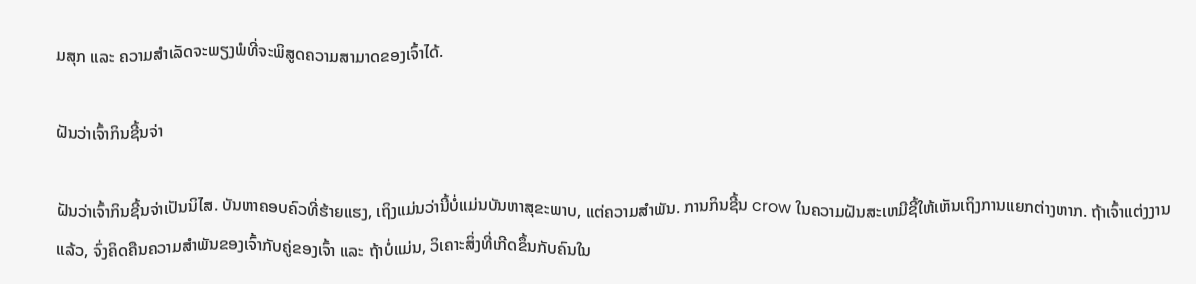ມສຸກ ແລະ ຄວາມສຳເລັດຈະພຽງພໍທີ່ຈະພິສູດຄວາມສາມາດຂອງເຈົ້າໄດ້.

ຝັນວ່າເຈົ້າກິນຊີ້ນຈ່າ

ຝັນວ່າເຈົ້າກິນຊີ້ນຈ່າເປັນນິໄສ. ບັນຫາຄອບຄົວທີ່ຮ້າຍແຮງ, ເຖິງແມ່ນວ່ານີ້ບໍ່ແມ່ນບັນຫາສຸຂະພາບ, ແຕ່ຄວາມສໍາພັນ. ການກິນຊີ້ນ crow ໃນຄວາມຝັນສະເຫມີຊີ້ໃຫ້ເຫັນເຖິງການແຍກຕ່າງຫາກ. ຖ້າເຈົ້າແຕ່ງງານແລ້ວ, ຈົ່ງຄິດຄືນຄວາມສຳພັນຂອງເຈົ້າກັບຄູ່ຂອງເຈົ້າ ແລະ ຖ້າບໍ່ແມ່ນ, ວິເຄາະສິ່ງທີ່ເກີດຂຶ້ນກັບຄົນໃນ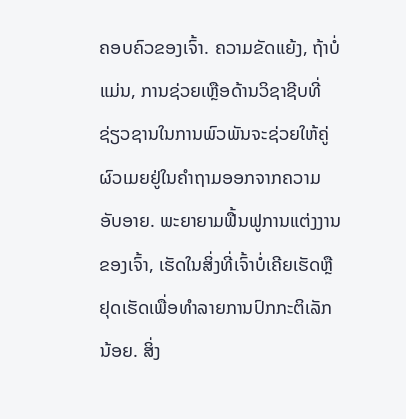ຄອບຄົວຂອງເຈົ້າ. ຄວາມຂັດແຍ້ງ, ຖ້າບໍ່ແມ່ນ, ການຊ່ວຍເຫຼືອດ້ານວິຊາຊີບທີ່ຊ່ຽວຊານໃນການພົວພັນຈະຊ່ວຍໃຫ້ຄູ່ຜົວເມຍຢູ່ໃນຄໍາຖາມອອກຈາກຄວາມອັບອາຍ. ພະຍາຍາມຟື້ນຟູການແຕ່ງງານຂອງເຈົ້າ, ເຮັດໃນສິ່ງທີ່ເຈົ້າບໍ່ເຄີຍເຮັດຫຼືຢຸດເຮັດເພື່ອທໍາລາຍການປົກກະຕິເລັກນ້ອຍ. ສິ່ງ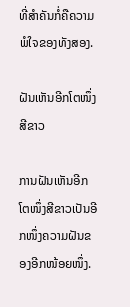ທີ່ສຳຄັນກໍ່ຄືຄວາມພໍໃຈຂອງທັງສອງ.

ຝັນເຫັນອີກໂຕໜຶ່ງສີຂາວ

ການຝັນເຫັນອີກໂຕໜຶ່ງສີຂາວເປັນອີກໜຶ່ງຄວາມຝັນຂອງອີກໜ້ອຍໜຶ່ງ.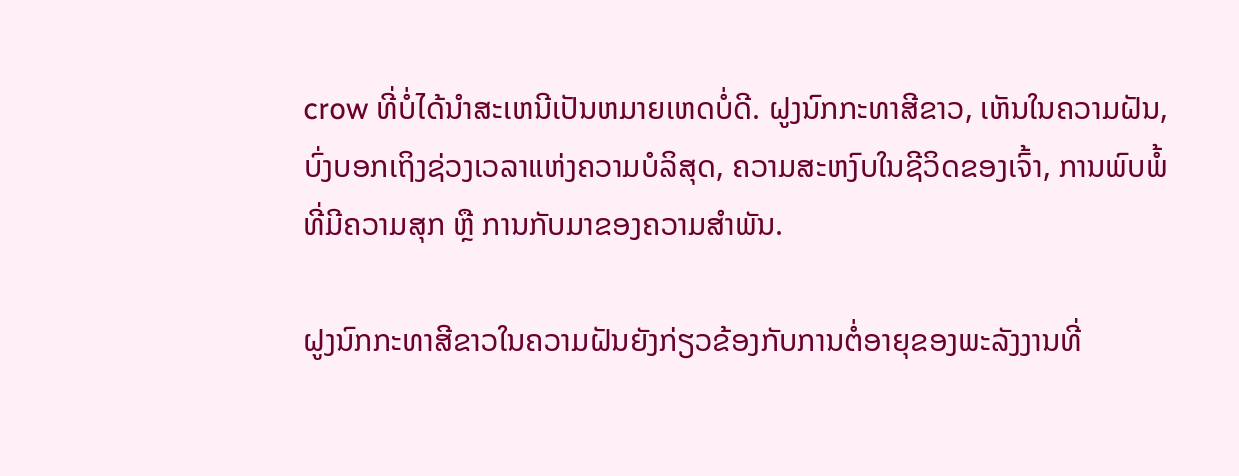crow ທີ່ບໍ່ໄດ້ນໍາສະເຫນີເປັນຫມາຍເຫດບໍ່ດີ. ຝູງນົກກະທາສີຂາວ, ເຫັນໃນຄວາມຝັນ, ບົ່ງບອກເຖິງຊ່ວງເວລາແຫ່ງຄວາມບໍລິສຸດ, ຄວາມສະຫງົບໃນຊີວິດຂອງເຈົ້າ, ການພົບພໍ້ທີ່ມີຄວາມສຸກ ຫຼື ການກັບມາຂອງຄວາມສຳພັນ.

ຝູງນົກກະທາສີຂາວໃນຄວາມຝັນຍັງກ່ຽວຂ້ອງກັບການຕໍ່ອາຍຸຂອງພະລັງງານທີ່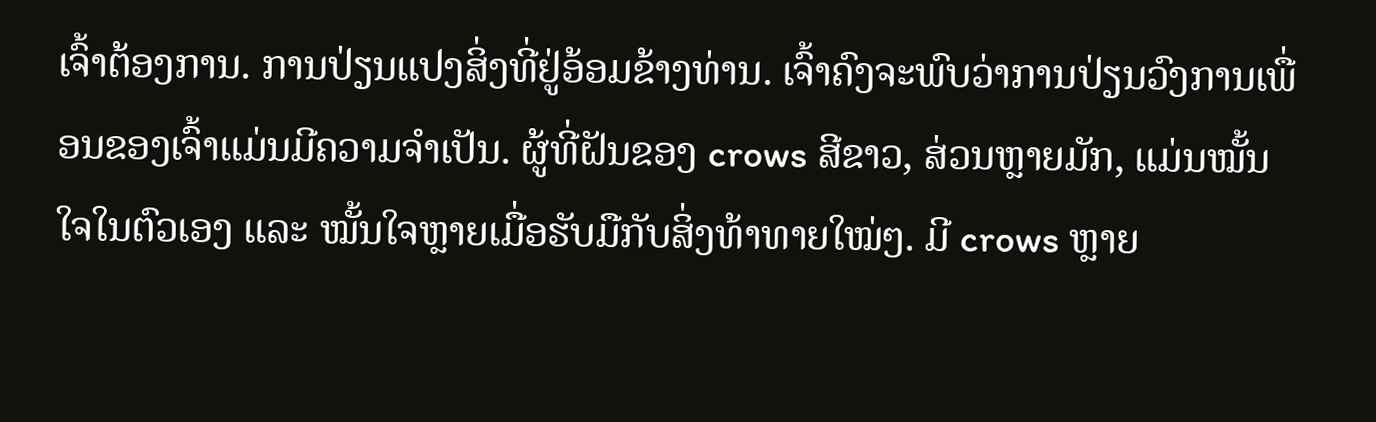ເຈົ້າຕ້ອງການ. ການປ່ຽນແປງສິ່ງທີ່ຢູ່ອ້ອມຂ້າງທ່ານ. ເຈົ້າຄົງຈະພົບວ່າການປ່ຽນວົງການເພື່ອນຂອງເຈົ້າແມ່ນມີຄວາມຈໍາເປັນ. ຜູ້ທີ່ຝັນຂອງ crows ສີຂາວ, ສ່ວນຫຼາຍມັກ, ແມ່ນໝັ້ນໃຈໃນຕົວເອງ ແລະ ໝັ້ນໃຈຫຼາຍເມື່ອຮັບມືກັບສິ່ງທ້າທາຍໃໝ່ໆ. ມີ crows ຫຼາຍ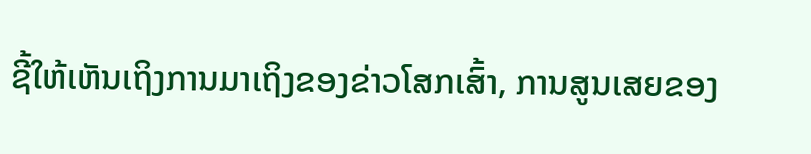ຊີ້ໃຫ້ເຫັນເຖິງການມາເຖິງຂອງຂ່າວໂສກເສົ້າ, ການສູນເສຍຂອງ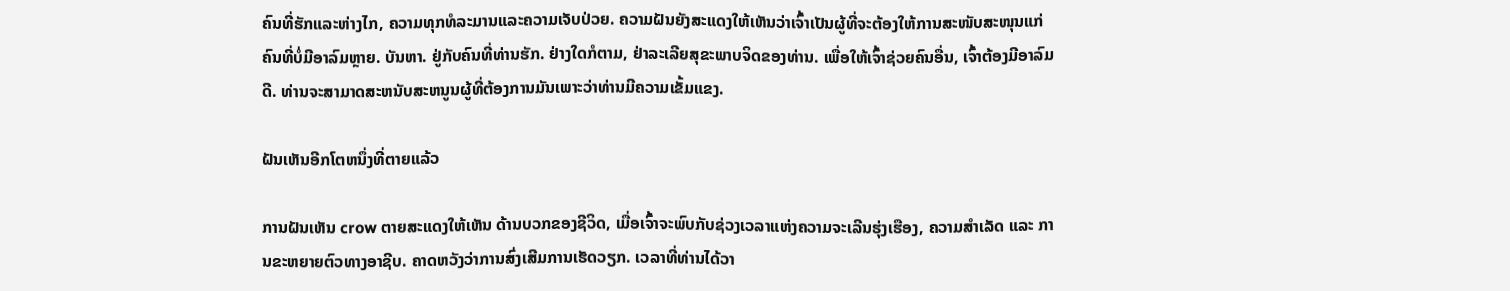ຄົນທີ່ຮັກແລະຫ່າງໄກ, ຄວາມທຸກທໍລະມານແລະຄວາມເຈັບປ່ວຍ. ຄວາມຝັນຍັງສະແດງໃຫ້ເຫັນວ່າເຈົ້າເປັນຜູ້ທີ່ຈະຕ້ອງໃຫ້ການສະໜັບສະໜຸນແກ່ຄົນທີ່ບໍ່ມີອາລົມຫຼາຍ. ບັນຫາ. ຢູ່ກັບຄົນທີ່ທ່ານຮັກ. ຢ່າງໃດກໍຕາມ, ຢ່າລະເລີຍສຸຂະພາບຈິດຂອງທ່ານ. ເພື່ອໃຫ້ເຈົ້າຊ່ວຍຄົນອື່ນ, ເຈົ້າຕ້ອງມີອາລົມດີ. ທ່ານຈະສາມາດສະຫນັບສະຫນູນຜູ້ທີ່ຕ້ອງການມັນເພາະວ່າທ່ານມີຄວາມເຂັ້ມແຂງ.

ຝັນເຫັນອີກໂຕຫນຶ່ງທີ່ຕາຍແລ້ວ

ການຝັນເຫັນ crow ຕາຍສະແດງໃຫ້ເຫັນ ດ້ານບວກຂອງຊີວິດ, ເມື່ອເຈົ້າຈະພົບກັບຊ່ວງເວລາແຫ່ງຄວາມຈະເລີນຮຸ່ງເຮືອງ, ຄວາມສຳເລັດ ແລະ ການຂະຫຍາຍຕົວທາງອາຊີບ. ຄາດຫວັງວ່າການສົ່ງເສີມການເຮັດວຽກ. ເວລາທີ່ທ່ານໄດ້ວາ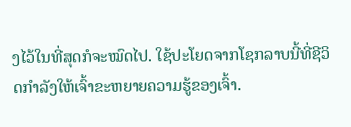ງໄວ້ໃນທີ່ສຸດກໍຈະໝົດໄປ. ໃຊ້ປະໂຍດຈາກໂຊກລາບນີ້ທີ່ຊີວິດກໍາລັງໃຫ້ເຈົ້າຂະຫຍາຍຄວາມຮູ້ຂອງເຈົ້າ.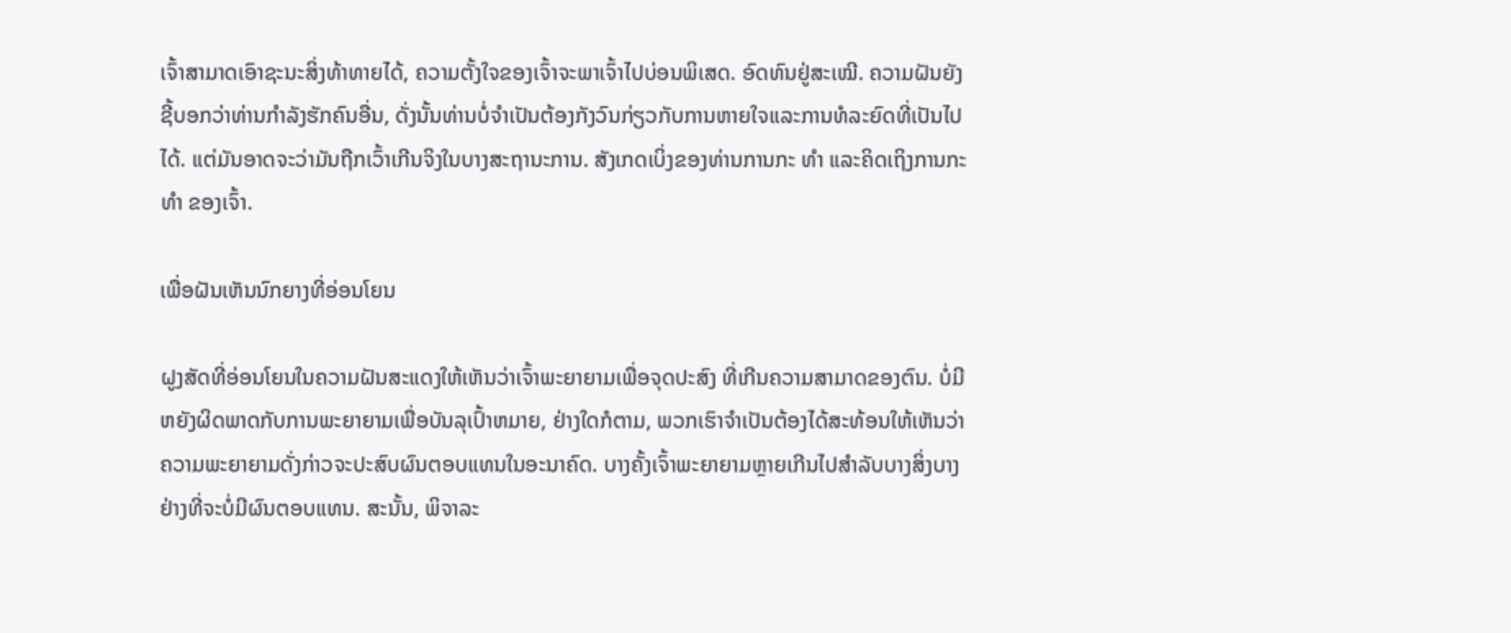ເຈົ້າສາມາດເອົາຊະນະສິ່ງທ້າທາຍໄດ້, ຄວາມຕັ້ງໃຈຂອງເຈົ້າຈະພາເຈົ້າໄປບ່ອນພິເສດ. ອົດທົນຢູ່ສະເໝີ. ຄວາມຝັນຍັງຊີ້ບອກວ່າທ່ານກໍາລັງຮັກຄົນອື່ນ, ດັ່ງນັ້ນທ່ານບໍ່ຈໍາເປັນຕ້ອງກັງວົນກ່ຽວກັບການຫາຍໃຈແລະການທໍລະຍົດທີ່ເປັນໄປໄດ້. ແຕ່ມັນອາດຈະວ່າມັນຖືກເວົ້າເກີນຈິງໃນບາງສະຖານະການ. ສັງເກດເບິ່ງຂອງທ່ານການກະ ທຳ ແລະຄິດເຖິງການກະ ທຳ ຂອງເຈົ້າ.

ເພື່ອຝັນເຫັນນົກຍາງທີ່ອ່ອນໂຍນ

ຝູງສັດທີ່ອ່ອນໂຍນໃນຄວາມຝັນສະແດງໃຫ້ເຫັນວ່າເຈົ້າພະຍາຍາມເພື່ອຈຸດປະສົງ ທີ່ເກີນຄວາມສາມາດຂອງຕົນ. ບໍ່ມີຫຍັງຜິດພາດກັບການພະຍາຍາມເພື່ອບັນລຸເປົ້າຫມາຍ, ຢ່າງໃດກໍຕາມ, ພວກເຮົາຈໍາເປັນຕ້ອງໄດ້ສະທ້ອນໃຫ້ເຫັນວ່າຄວາມພະຍາຍາມດັ່ງກ່າວຈະປະສົບຜົນຕອບແທນໃນອະນາຄົດ. ບາງຄັ້ງເຈົ້າພະຍາຍາມຫຼາຍເກີນໄປສໍາລັບບາງສິ່ງບາງຢ່າງທີ່ຈະບໍ່ມີຜົນຕອບແທນ. ສະນັ້ນ, ພິຈາລະ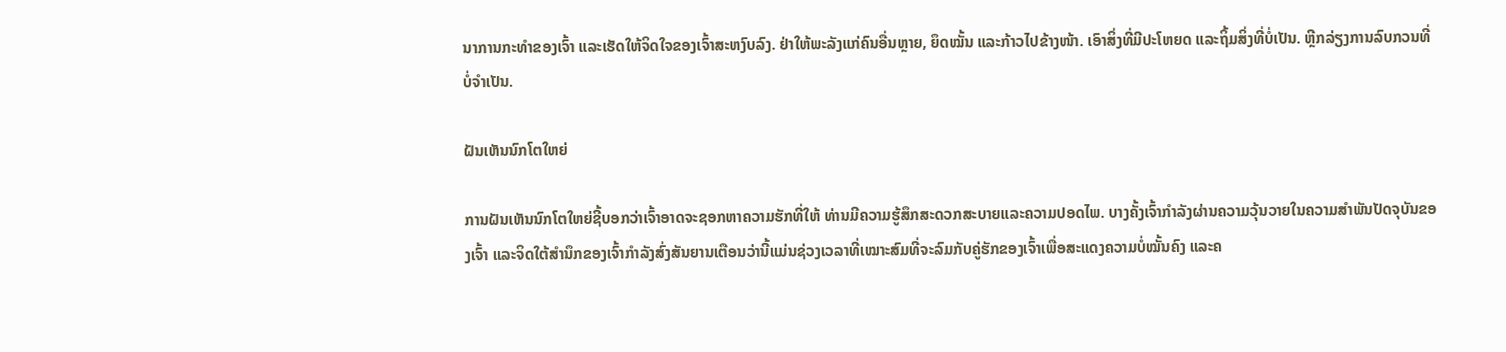ນາການກະທຳຂອງເຈົ້າ ແລະເຮັດໃຫ້ຈິດໃຈຂອງເຈົ້າສະຫງົບລົງ. ຢ່າໃຫ້ພະລັງແກ່ຄົນອື່ນຫຼາຍ, ຍຶດໝັ້ນ ແລະກ້າວໄປຂ້າງໜ້າ. ເອົາສິ່ງທີ່ມີປະໂຫຍດ ແລະຖິ້ມສິ່ງທີ່ບໍ່ເປັນ. ຫຼີກລ່ຽງການລົບກວນທີ່ບໍ່ຈໍາເປັນ.

ຝັນເຫັນນົກໂຕໃຫຍ່

ການຝັນເຫັນນົກໂຕໃຫຍ່ຊີ້ບອກວ່າເຈົ້າອາດຈະຊອກຫາຄວາມຮັກທີ່ໃຫ້ ທ່ານມີຄວາມຮູ້ສຶກສະດວກສະບາຍແລະຄວາມປອດໄພ. ບາງຄັ້ງເຈົ້າກຳລັງຜ່ານຄວາມວຸ້ນວາຍໃນຄວາມສຳພັນປັດຈຸບັນຂອງເຈົ້າ ແລະຈິດໃຕ້ສຳນຶກຂອງເຈົ້າກຳລັງສົ່ງສັນຍານເຕືອນວ່ານີ້ແມ່ນຊ່ວງເວລາທີ່ເໝາະສົມທີ່ຈະລົມກັບຄູ່ຮັກຂອງເຈົ້າເພື່ອສະແດງຄວາມບໍ່ໝັ້ນຄົງ ແລະຄ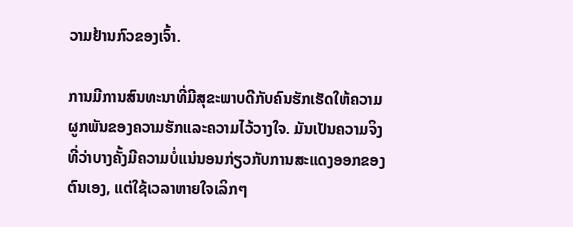ວາມຢ້ານກົວຂອງເຈົ້າ.

ການມີການສົນທະນາທີ່ມີສຸຂະພາບດີກັບຄົນຮັກເຮັດໃຫ້ຄວາມຜູກພັນຂອງຄວາມຮັກແລະຄວາມໄວ້ວາງໃຈ. ມັນເປັນຄວາມຈິງທີ່ວ່າບາງຄັ້ງມີຄວາມບໍ່ແນ່ນອນກ່ຽວກັບການສະແດງອອກຂອງຕົນເອງ, ແຕ່ໃຊ້ເວລາຫາຍໃຈເລິກໆ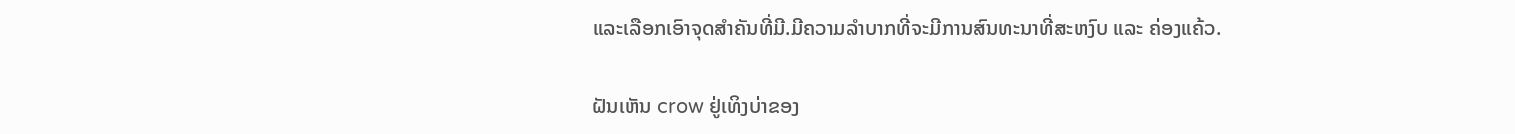ແລະເລືອກເອົາຈຸດສໍາຄັນທີ່ມີ.ມີຄວາມລຳບາກທີ່ຈະມີການສົນທະນາທີ່ສະຫງົບ ແລະ ຄ່ອງແຄ້ວ.

ຝັນເຫັນ crow ຢູ່ເທິງບ່າຂອງ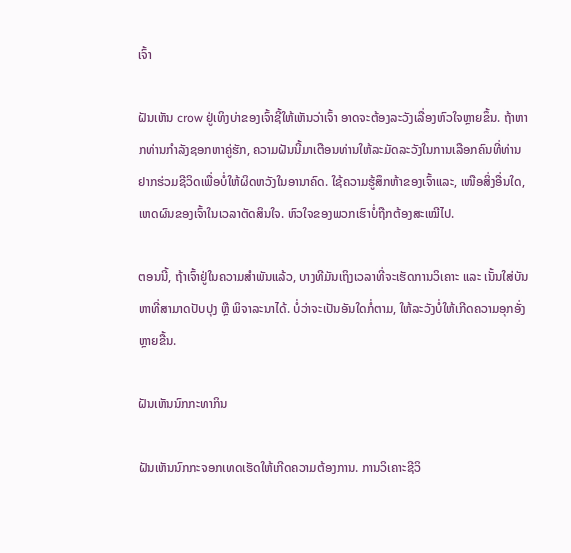ເຈົ້າ

ຝັນເຫັນ crow ຢູ່ເທິງບ່າຂອງເຈົ້າຊີ້ໃຫ້ເຫັນວ່າເຈົ້າ ອາດຈະຕ້ອງລະວັງເລື່ອງຫົວໃຈຫຼາຍຂຶ້ນ. ຖ້າຫາກທ່ານກໍາລັງຊອກຫາຄູ່ຮັກ, ຄວາມຝັນນີ້ມາເຕືອນທ່ານໃຫ້ລະມັດລະວັງໃນການເລືອກຄົນທີ່ທ່ານຢາກຮ່ວມຊີວິດເພື່ອບໍ່ໃຫ້ຜິດຫວັງໃນອານາຄົດ. ໃຊ້ຄວາມຮູ້ສຶກຫ້າຂອງເຈົ້າແລະ, ເໜືອສິ່ງອື່ນໃດ, ເຫດຜົນຂອງເຈົ້າໃນເວລາຕັດສິນໃຈ. ຫົວໃຈຂອງພວກເຮົາບໍ່ຖືກຕ້ອງສະເໝີໄປ.

ຕອນນີ້, ຖ້າເຈົ້າຢູ່ໃນຄວາມສຳພັນແລ້ວ, ບາງທີມັນເຖິງເວລາທີ່ຈະເຮັດການວິເຄາະ ແລະ ເນັ້ນໃສ່ບັນຫາທີ່ສາມາດປັບປຸງ ຫຼື ພິຈາລະນາໄດ້. ບໍ່ວ່າຈະເປັນອັນໃດກໍ່ຕາມ, ໃຫ້ລະວັງບໍ່ໃຫ້ເກີດຄວາມອຸກອັ່ງຫຼາຍຂື້ນ.

ຝັນເຫັນນົກກະທາກິນ

ຝັນເຫັນນົກກະຈອກເທດເຮັດໃຫ້ເກີດຄວາມຕ້ອງການ. ການວິເຄາະຊີວິ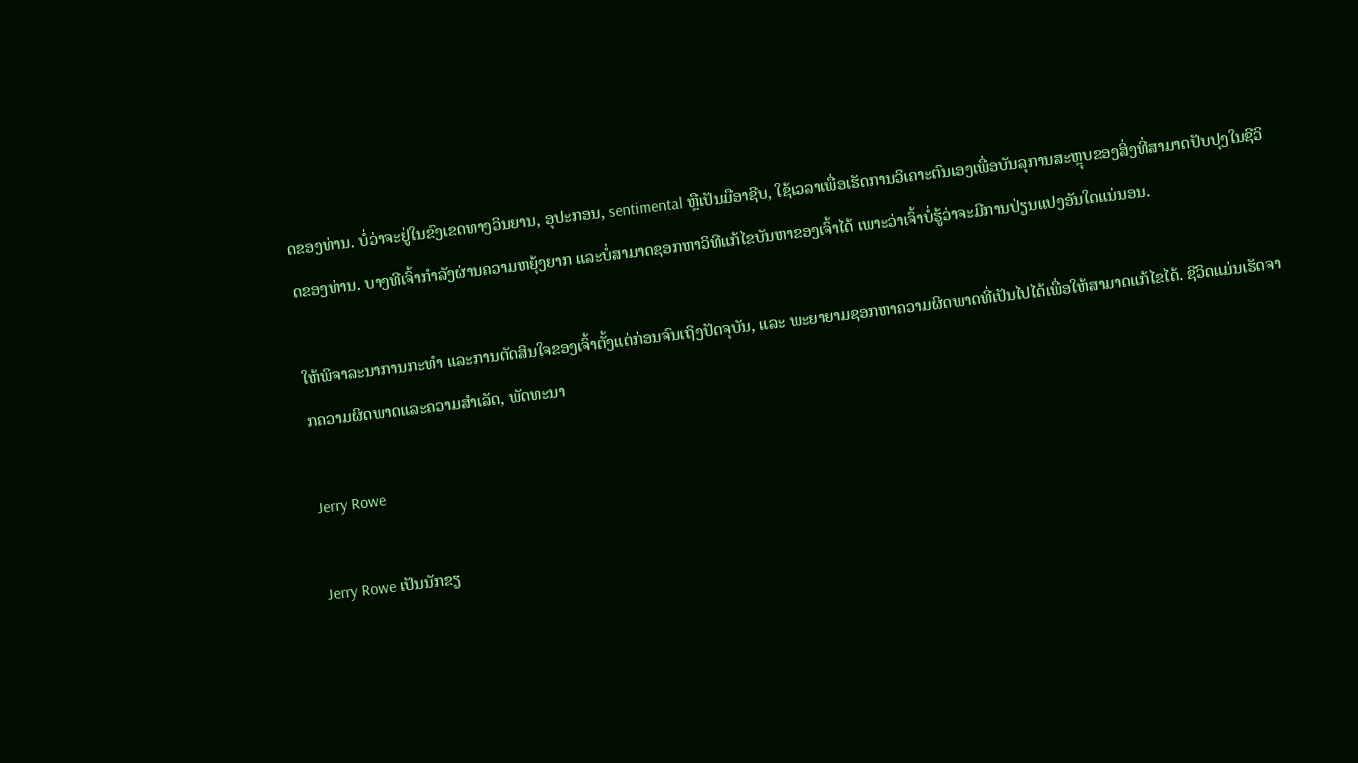ດຂອງທ່ານ. ບໍ່ວ່າຈະຢູ່ໃນຂົງເຂດທາງວິນຍານ, ອຸປະກອນ, sentimental ຫຼືເປັນມືອາຊີບ, ໃຊ້ເວລາເພື່ອເຮັດການວິເຄາະຕົນເອງເພື່ອບັນລຸການສະຫຼຸບຂອງສິ່ງທີ່ສາມາດປັບປຸງໃນຊີວິດຂອງທ່ານ. ບາງທີເຈົ້າກຳລັງຜ່ານຄວາມຫຍຸ້ງຍາກ ແລະບໍ່ສາມາດຊອກຫາວິທີແກ້ໄຂບັນຫາຂອງເຈົ້າໄດ້ ເພາະວ່າເຈົ້າບໍ່ຮູ້ວ່າຈະມີການປ່ຽນແປງອັນໃດແນ່ນອນ.

ໃຫ້ພິຈາລະນາການກະທຳ ແລະການຕັດສິນໃຈຂອງເຈົ້າຕັ້ງແຕ່ກ່ອນຈົນເຖິງປັດຈຸບັນ, ແລະ ພະຍາຍາມຊອກຫາຄວາມຜິດພາດທີ່ເປັນໄປໄດ້ເພື່ອໃຫ້ສາມາດແກ້ໄຂໄດ້. ຊີວິດແມ່ນເຮັດຈາກຄວາມຜິດພາດແລະຄວາມສໍາເລັດ, ພັດທະນາ

Jerry Rowe

Jerry Rowe ເປັນນັກຂຽ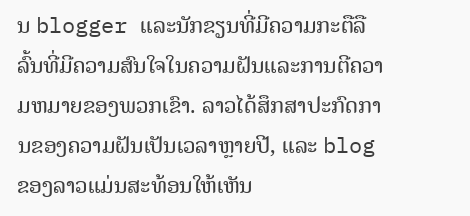ນ blogger ແລະນັກຂຽນທີ່ມີຄວາມກະຕືລືລົ້ນທີ່ມີຄວາມສົນໃຈໃນຄວາມຝັນແລະການຕີຄວາມຫມາຍຂອງພວກເຂົາ. ລາວໄດ້ສຶກສາປະກົດການຂອງຄວາມຝັນເປັນເວລາຫຼາຍປີ, ແລະ blog ຂອງລາວແມ່ນສະທ້ອນໃຫ້ເຫັນ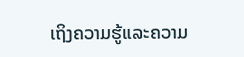ເຖິງຄວາມຮູ້ແລະຄວາມ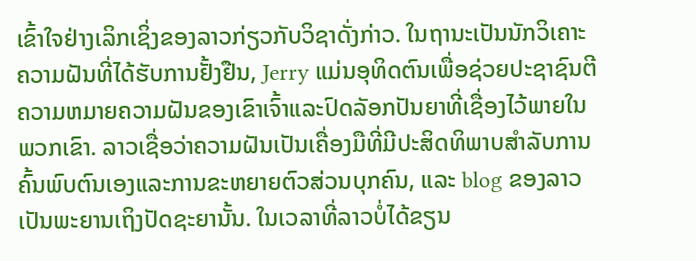ເຂົ້າໃຈຢ່າງເລິກເຊິ່ງຂອງລາວກ່ຽວກັບວິຊາດັ່ງກ່າວ. ໃນຖານະເປັນນັກວິເຄາະຄວາມຝັນທີ່ໄດ້ຮັບການຢັ້ງຢືນ, Jerry ແມ່ນອຸທິດຕົນເພື່ອຊ່ວຍປະຊາຊົນຕີຄວາມຫມາຍຄວາມຝັນຂອງເຂົາເຈົ້າແລະປົດລັອກປັນຍາທີ່ເຊື່ອງໄວ້ພາຍໃນພວກເຂົາ. ລາວເຊື່ອວ່າຄວາມຝັນເປັນເຄື່ອງມືທີ່ມີປະສິດທິພາບສໍາລັບການຄົ້ນພົບຕົນເອງແລະການຂະຫຍາຍຕົວສ່ວນບຸກຄົນ, ແລະ blog ຂອງລາວເປັນພະຍານເຖິງປັດຊະຍານັ້ນ. ໃນເວລາທີ່ລາວບໍ່ໄດ້ຂຽນ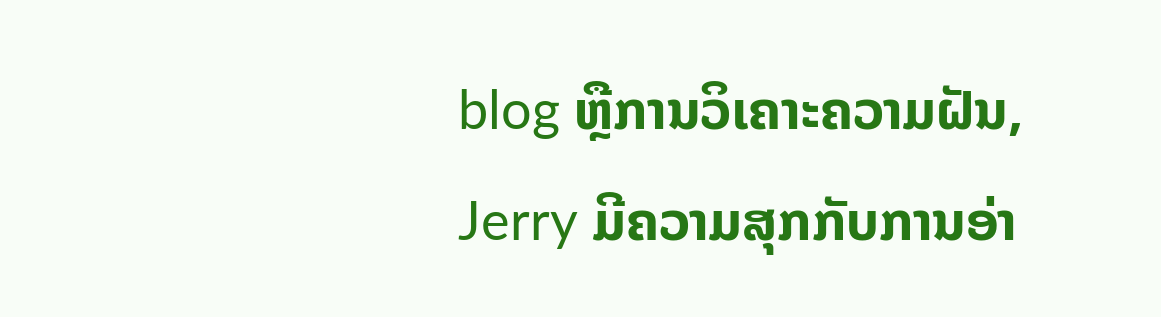blog ຫຼືການວິເຄາະຄວາມຝັນ, Jerry ມີຄວາມສຸກກັບການອ່າ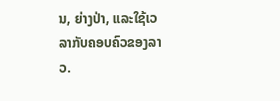ນ, ຍ່າງປ່າ, ແລະໃຊ້ເວລາກັບຄອບຄົວຂອງລາວ.